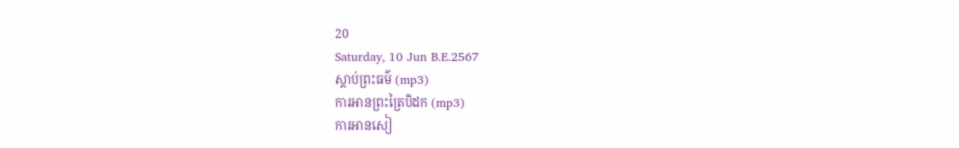20
Saturday, 10 Jun B.E.2567
ស្តាប់ព្រះធម៌ (mp3)
ការអានព្រះត្រៃបិដក (mp3)
ការអានសៀ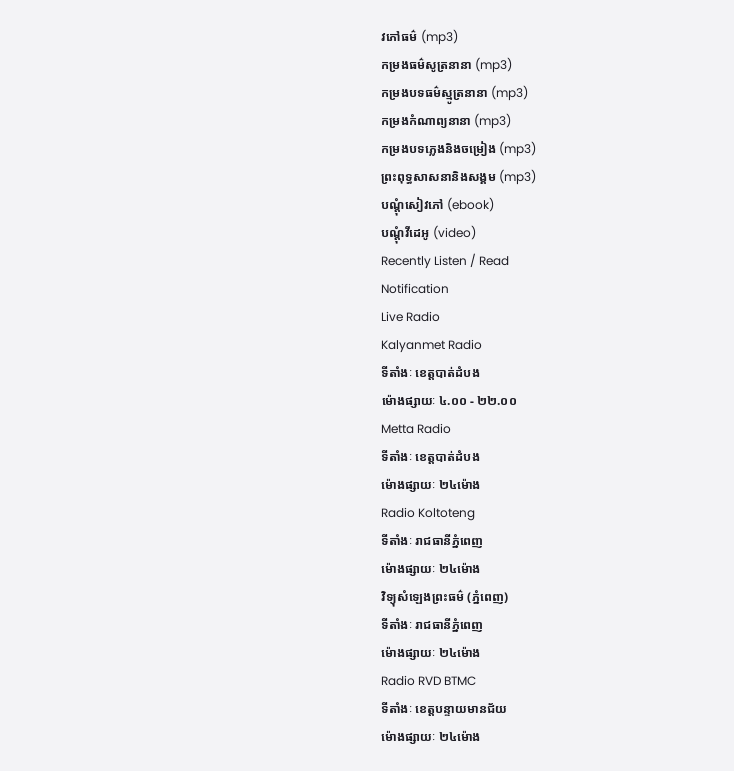វភៅធម៌ (mp3)
កម្រងធម៌សូត្រនានា (mp3)
កម្រងបទធម៌ស្មូត្រនានា (mp3)
កម្រងកំណាព្យនានា (mp3)
កម្រងបទភ្លេងនិងចម្រៀង (mp3)
ព្រះពុទ្ធសាសនានិងសង្គម (mp3)
បណ្តុំសៀវភៅ (ebook)
បណ្តុំវីដេអូ (video)
Recently Listen / Read
Notification
Live Radio
Kalyanmet Radio
ទីតាំងៈ ខេត្តបាត់ដំបង
ម៉ោងផ្សាយៈ ៤.០០ - ២២.០០
Metta Radio
ទីតាំងៈ ខេត្តបាត់ដំបង
ម៉ោងផ្សាយៈ ២៤ម៉ោង
Radio Koltoteng
ទីតាំងៈ រាជធានីភ្នំពេញ
ម៉ោងផ្សាយៈ ២៤ម៉ោង
វិទ្យុសំឡេងព្រះធម៌ (ភ្នំពេញ)
ទីតាំងៈ រាជធានីភ្នំពេញ
ម៉ោងផ្សាយៈ ២៤ម៉ោង
Radio RVD BTMC
ទីតាំងៈ ខេត្តបន្ទាយមានជ័យ
ម៉ោងផ្សាយៈ ២៤ម៉ោង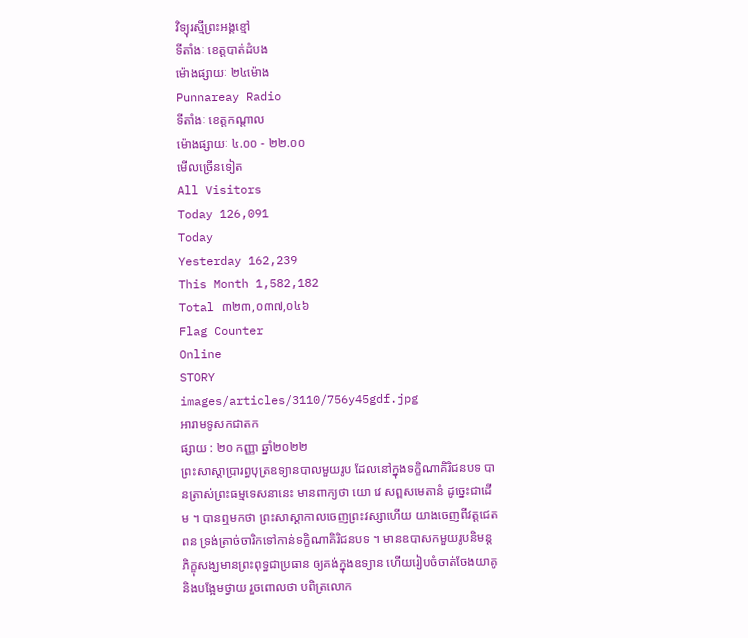វិទ្យុរស្មីព្រះអង្គខ្មៅ
ទីតាំងៈ ខេត្តបាត់ដំបង
ម៉ោងផ្សាយៈ ២៤ម៉ោង
Punnareay Radio
ទីតាំងៈ ខេត្តកណ្តាល
ម៉ោងផ្សាយៈ ៤.០០ - ២២.០០
មើលច្រើនទៀត
All Visitors
Today 126,091
Today
Yesterday 162,239
This Month 1,582,182
Total ៣២៣,០៣៧,០៤៦
Flag Counter
Online
STORY
images/articles/3110/756y45gdf.jpg
អារាមទូសកជាតក
ផ្សាយ : ២០ កញ្ញា ឆ្នាំ២០២២
ព្រះសាស្ដាប្រារព្ធបុត្រឧទ្យានបាលមួយរូប ដែលនៅក្នុងទក្ខិណាគិរិជនបទ បានត្រាស់ព្រះធម្មទេសនានេះ មានពាក្យថា យោ វេ សព្ពសមេតានំ ដូច្នេះជាដើម ។ បានឮមកថា ព្រះសាស្ដាកាលចេញព្រះវស្សាហើយ យាងចេញពីវត្តជេតពន ទ្រង់ត្រាច់ចារិកទៅកាន់ទក្ខិណាគិរិជនបទ ។ មានឧបាសកមួយរូបនិមន្តភិក្ខុសង្ឃមានព្រះពុទ្ធជាប្រធាន ឲ្យគង់ក្នុងឧទ្យាន ហើយរៀបចំចាត់ចែងយាគូនិងបង្អែមថ្វាយ រួចពោលថា បពិត្រលោក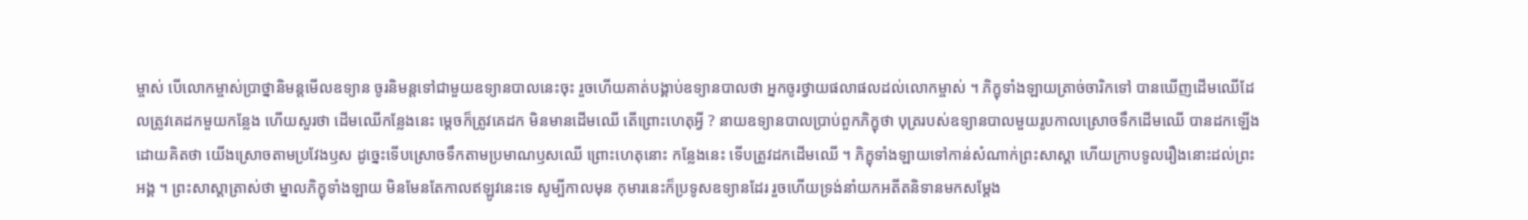ម្ចាស់ បើលោកម្ចាស់ប្រាថ្នានិមន្តមើលឧទ្យាន ចូរនិមន្តទៅជាមួយឧទ្យានបាលនេះចុះ រួចហើយគាត់បង្គាប់ឧទ្យានបាលថា អ្នកចូរថ្វាយផលាផលដល់លោកម្ចាស់ ។ ភិក្ខុទាំងឡាយត្រាច់ចារិកទៅ បានឃើញដើមឈើដែលត្រូវគេដកមួយកន្លែង ហើយសួរថា ដើមឈើកន្លែងនេះ ម្ដេចក៏ត្រូវគេដក មិនមានដើមឈើ តើព្រោះហេតុអ្វី ? នាយឧទ្យានបាលប្រាប់ពួកភិក្ខុថា បុត្ររបស់ឧទ្យានបាលមួយរូបកាលស្រោចទឹកដើមឈើ បានដកឡើងដោយគិតថា យើងស្រោចតាមប្រវែងឫស ដូច្នេះទើបស្រោចទឹកតាមប្រមាណឫសឈើ ព្រោះហេតុនោះ កន្លែងនេះ ទើបត្រូវដកដើមឈើ ។ ភិក្ខុទាំងឡាយទៅកាន់សំណាក់ព្រះសាស្ដា ហើយក្រាបទូលរឿងនោះដល់ព្រះអង្គ ។ ព្រះសាស្ដាត្រាស់ថា ម្នាលភិក្ខុទាំងឡាយ មិនមែនតែកាលឥឡូវនេះទេ សូម្បីកាលមុន កុមារនេះក៏ប្រទូសឧទ្យានដែរ រួចហើយទ្រង់នាំយកអតីតនិទានមកសម្ដែង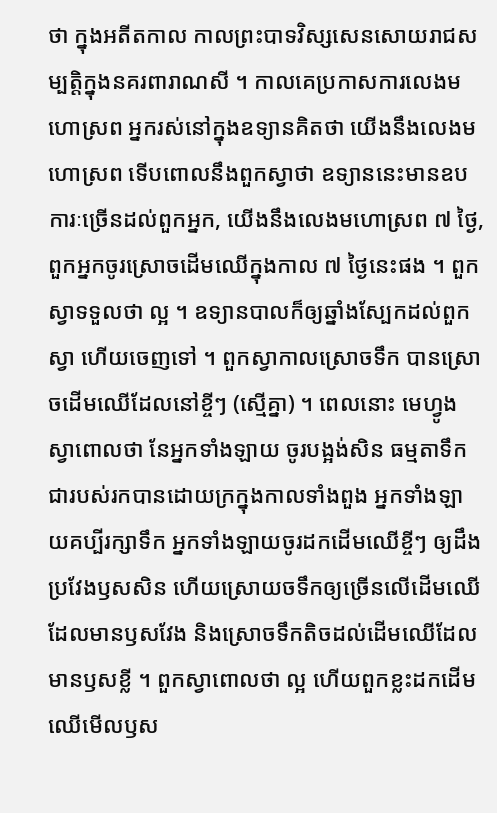ថា ក្នុងអតីតកាល កាលព្រះបាទវិស្សសេនសោយរាជសម្បត្តិក្នុងនគរពារាណសី ។ កាលគេប្រកាសការលេងមហោស្រព អ្នករស់នៅក្នុងឧទ្យានគិតថា យើងនឹងលេងមហោស្រព ទើបពោលនឹងពួកស្វាថា ឧទ្យាននេះមានឧបការៈច្រើនដល់ពួកអ្នក, យើងនឹងលេងមហោស្រព ៧ ថ្ងៃ, ពួកអ្នកចូរស្រោចដើមឈើក្នុងកាល ៧ ថ្ងៃនេះផង ។ ពួកស្វាទទួលថា ល្អ ។ ឧទ្យានបាលក៏ឲ្យឆ្នាំងស្បែកដល់ពួកស្វា ហើយចេញទៅ ។ ពួកស្វាកាលស្រោចទឹក បានស្រោចដើមឈើដែលនៅខ្ចីៗ (ស្មើគ្នា) ។ ពេលនោះ មេហ្វូងស្វាពោលថា នែអ្នកទាំងឡាយ ចូរបង្អង់សិន ធម្មតាទឹកជារបស់រកបានដោយក្រក្នុងកាលទាំងពួង អ្នកទាំងឡាយគប្បីរក្សាទឹក អ្នកទាំងឡាយចូរដកដើមឈើខ្ចីៗ ឲ្យដឹងប្រវែងឫសសិន ហើយស្រោយចទឹកឲ្យច្រើនលើដើមឈើដែលមានឫសវែង និងស្រោចទឹកតិចដល់ដើមឈើដែលមានឫសខ្លី ។ ពួកស្វាពោលថា ល្អ ហើយពួកខ្លះដកដើមឈើមើលឫស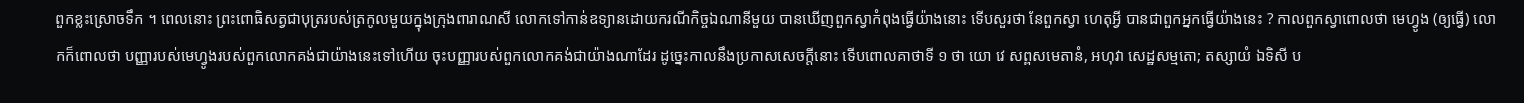ពួកខ្លះស្រោចទឹក ។ ពេលនោះ ព្រះពោធិសត្វជាបុត្ររបស់ត្រកូលមួយក្នុងក្រុងពារាណសី លោកទៅកាន់ឧទ្យានដោយករណីកិច្ចឯណានីមួយ បានឃើញពួកស្វាកំពុងធ្វើយ៉ាងនោះ ទើបសួរថា នែពួកស្វា ហេតុអ្វី បានជាពួកអ្នកធ្វើយ៉ាងនេះ ? កាលពួកស្វាពោលថា មេហ្វូង (ឲ្យធ្វើ) លោកក៏ពោលថា បញ្ញារបស់មេហ្វូងរបស់ពួកលោកគង់ជាយ៉ាងនេះទៅហើយ ចុះបញ្ញារបស់ពួកលោកគង់ជាយ៉ាងណាដែរ ដូច្នេះកាលនឹងប្រកាសសេចក្ដីនោះ ទើបពោលគាថាទី ១ ថា យោ វេ សព្ពសមេតានំ, អហុវា សេដ្ឋសម្មតោ; តស្សាយំ ឯទិសី ប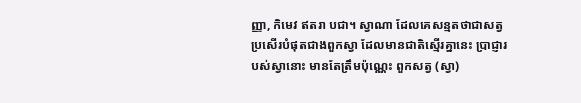ញ្ញា, កិមេវ ឥតរា បជា។ ស្វាណា ដែលគេសន្មតថាជាសត្វប្រសើរបំផុតជាងពួកស្វា ដែលមានជាតិស្មើរគ្នានេះ ប្រាជ្ញារបស់ស្វានោះ មានតែត្រឹមប៉ុណ្ណេះ ពួកសត្វ (ស្វា)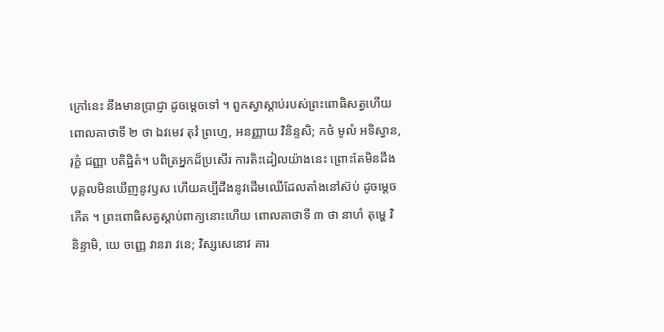ក្រៅនេះ នឹងមានប្រាជ្ញា ដូចម្ដេចទៅ ។ ពួកស្វាស្ដាប់របស់ព្រះពោធិសត្វហើយ ពោលគាថាទី ២ ថា ឯវមេវ តុវំ ព្រហ្មេ, អនញ្ញាយ វិនិន្ទសិ; កថំ មូលំ អទិស្វាន, រុក្ខំ ជញ្ញា បតិដ្ឋិតំ។ បពិត្រអ្នកដ៏ប្រសើរ ការតិះដៀលយ៉ាងនេះ ព្រោះតែមិនដឹង បុគ្គលមិនឃើញនូវឫស ហើយគប្បីដឹងនូវដើមឈើដែលតាំងនៅស៊ប់ ដូចម្ដេចកើត ។ ព្រះពោធិសត្វស្ដាប់ពាក្យនោះហើយ ពោលគាថាទី ៣ ថា នាហំ តុម្ហេ វិនិន្ទាមិ, យេ ចញ្ញេ វានរា វនេ; វិស្សសេនោវ គារ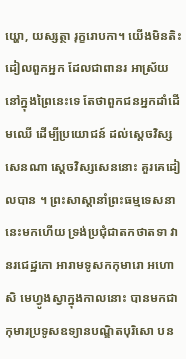យ្ហោ, យស្សត្ថា រុក្ខរោបកា។ យើងមិនតិះដៀលពួកអ្នក ដែលជាពានរ អាស្រ័យនៅក្នុងព្រៃនេះទេ តែថាពួកជនអ្នកដាំដើមឈើ ដើម្បីប្រយោជន៍ ដល់ស្ដេចវិស្សសេនណា ស្ដេចវិស្សសេននោះ គួរគេដៀលបាន ។ ព្រះសាស្ដានាំព្រះធម្មទេសនានេះមកហើយ ទ្រង់ប្រជុំជាតកថាតទា វានរជេដ្ឋកោ អារាមទូសកកុមារោ អហោសិ មេហ្វូងស្វាក្នុងកាលនោះ បានមកជាកុមារប្រទូសឧទ្យានបណ្ឌិតបុរិសោ បន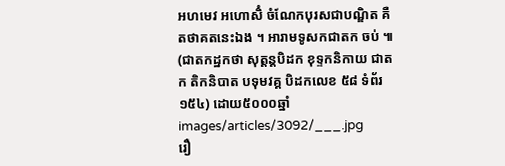អហមេវ អហោសិំ ចំណែកបុរសជាបណ្ឌិត គឺតថាគតនេះឯង ។ អារាមទូសកជាតក ចប់ ៕ (ជាតកដ្ឋកថា សុត្តន្តបិដក ខុទ្ទកនិកាយ ជាតក តិកនិបាត បទុមវគ្គ បិដកលេខ ៥៨ ទំព័រ ១៥៤) ដោយ៥០០០ឆ្នាំ
images/articles/3092/___.jpg
រឿ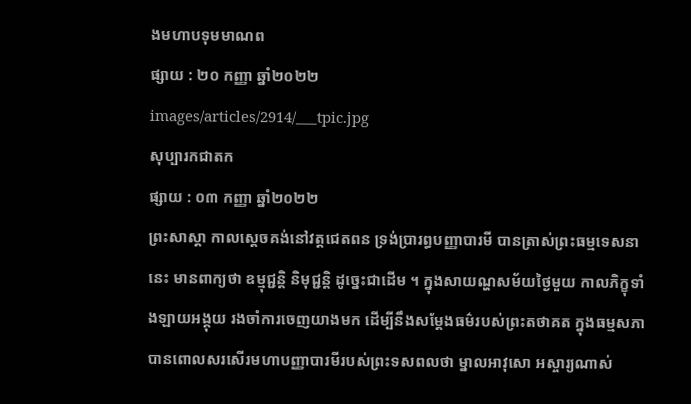ងមហាបទុមមាណព
ផ្សាយ : ២០ កញ្ញា ឆ្នាំ២០២២
images/articles/2914/___tpic.jpg
សុប្បារកជាតក
ផ្សាយ : ០៣ កញ្ញា ឆ្នាំ២០២២
ព្រះសាស្ដា កាលស្ដេចគង់នៅវត្តជេតពន ទ្រង់ប្រារព្ធបញ្ញាបារមី បានត្រាស់ព្រះធម្មទេសនានេះ មានពាក្យថា ឧម្មុជ្ជន្តិ និមុជ្ជន្តិ ដូច្នេះជាដើម ។ ក្នុងសាយណ្ហសម័យថ្ងៃមួយ កាលភិក្ខុទាំងឡាយអង្គុយ រងចាំការចេញយាងមក ដើម្បីនឹងសម្ដែងធម៌របស់ព្រះតថាគត ក្នុងធម្មសភា បានពោលសរសើរមហាបញ្ញាបារមីរបស់ព្រះទសពលថា ម្នាលអាវុសោ អស្ចារ្យណាស់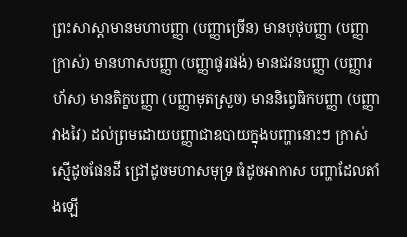ព្រះសាស្ដាមានមហាបញ្ញា (បញ្ញាច្រើន) មានបុថុបញ្ញា (បញ្ញាក្រាស់) មានហាសបញ្ញា (បញ្ញាផូរផង់) មានជវនបញ្ញា (បញ្ញារហ័ស) មានតិក្ខបញ្ញា (បញ្ញាមុតស្រួច) មាននិព្វេធិកបញ្ញា (បញ្ញាវាងវៃ) ដល់ព្រមដោយបញ្ញាជាឧបាយក្នុងបញ្ហានោះៗ ក្រាស់ស្មើដូចផែនដី ជ្រៅដូចមហាសមុទ្រ ធំដូចអាកាស បញ្ហាដែលតាំងឡើ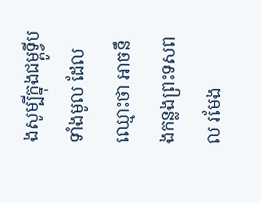ងសូម្បីក្នុងជម្ពូទ្វីបទាំងមូល ដែលឈ្មោះថា អាចនឹងកន្លងព្រះទសពល រមែង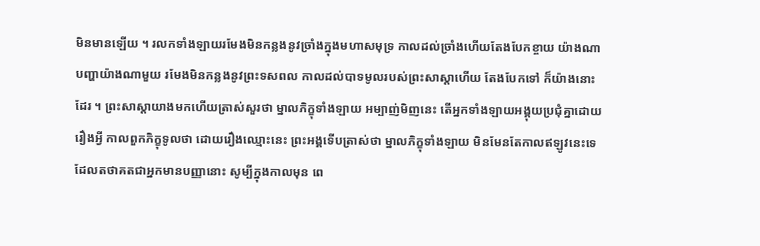មិនមានឡើយ ។ រលកទាំងឡាយរមែងមិនកន្លងនូវច្រាំងក្នុងមហាសមុទ្រ កាលដល់ច្រាំងហើយតែងបែកខ្ចាយ យ៉ាងណា បញ្ហាយ៉ាងណាមួយ រមែងមិនកន្លងនូវព្រះទសពល កាលដល់បាទមូលរបស់ព្រះសាស្ដាហើយ តែងបែកទៅ ក៏យ៉ាងនោះដែរ ។ ព្រះសាស្ដាយាងមកហើយត្រាស់សួរថា ម្នាលភិក្ខុទាំងឡាយ អម្បាញ់មិញនេះ តើអ្នកទាំងឡាយអង្គុយប្រជុំគ្នាដោយរឿងអ្វី កាលពួកភិក្ខុទូលថា ដោយរឿងឈ្មោះនេះ ព្រះអង្គទើបត្រាស់ថា ម្នាលភិក្ខុទាំងឡាយ មិនមែនតែកាលឥឡូវនេះទេ ដែលតថាគតជាអ្នកមានបញ្ញានោះ សូម្បីក្នុងកាលមុន ពេ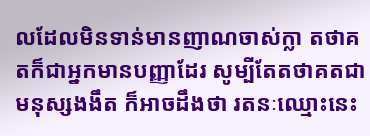លដែលមិនទាន់មានញាណចាស់ក្លា តថាគតក៏ជាអ្នកមានបញ្ញាដែរ សូម្បីតែតថាគតជាមនុស្សងងឹត ក៏អាចដឹងថា រតនៈឈ្មោះនេះ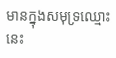មានក្នុងសមុទ្រឈ្មោះនេះ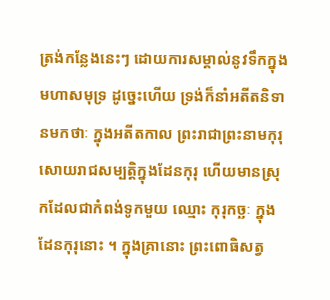ត្រង់កន្លែងនេះៗ ដោយការសម្គាល់នូវទឹកក្នុងមហាសមុទ្រ ដូច្នេះហើយ ទ្រង់ក៏នាំអតីតនិទានមកថាៈ ក្នុងអតីតកាល ព្រះរាជាព្រះនាមកុរុ សោយរាជសម្បត្តិក្នុងដែនកុរុ ហើយមានស្រុកដែលជាកំពង់ទូកមួយ ឈ្មោះ កុរុកច្ឆៈ ក្នុងដែនកុរុនោះ ។ ក្នុងគ្រានោះ ព្រះពោធិសត្វ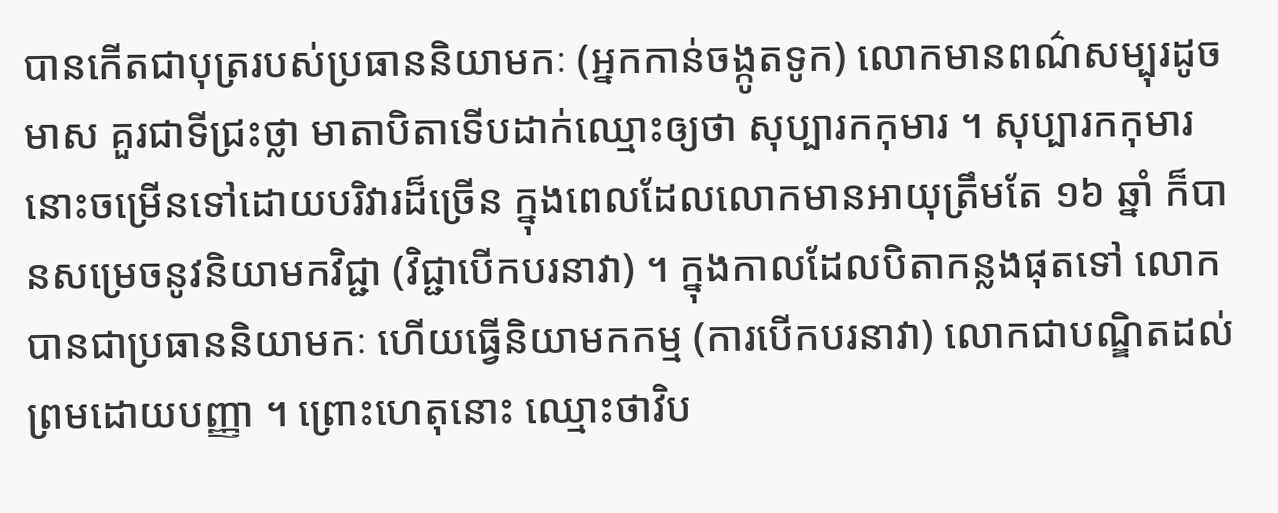បានកើតជាបុត្ររបស់ប្រធាននិយាមកៈ (អ្នកកាន់ចង្កូតទូក) លោកមានពណ៌សម្បុរដូចមាស គួរជាទីជ្រះថ្លា មាតាបិតាទើបដាក់ឈ្មោះឲ្យថា សុប្បារកកុមារ ។ សុប្បារកកុមារនោះចម្រើនទៅដោយបរិវារដ៏ច្រើន ក្នុងពេលដែលលោកមានអាយុត្រឹមតែ ១៦ ឆ្នាំ ក៏បានសម្រេចនូវនិយាមកវិជ្ជា (វិជ្ជាបើកបរនាវា) ។ ក្នុងកាលដែលបិតាកន្លងផុតទៅ លោកបានជាប្រធាននិយាមកៈ ហើយធ្វើនិយាមកកម្ម (ការបើកបរនាវា) លោកជាបណ្ឌិតដល់ព្រមដោយបញ្ញា ។ ព្រោះហេតុនោះ ឈ្មោះថាវិប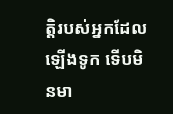ត្តិរបស់អ្នកដែលឡើងទូក ទើបមិនមា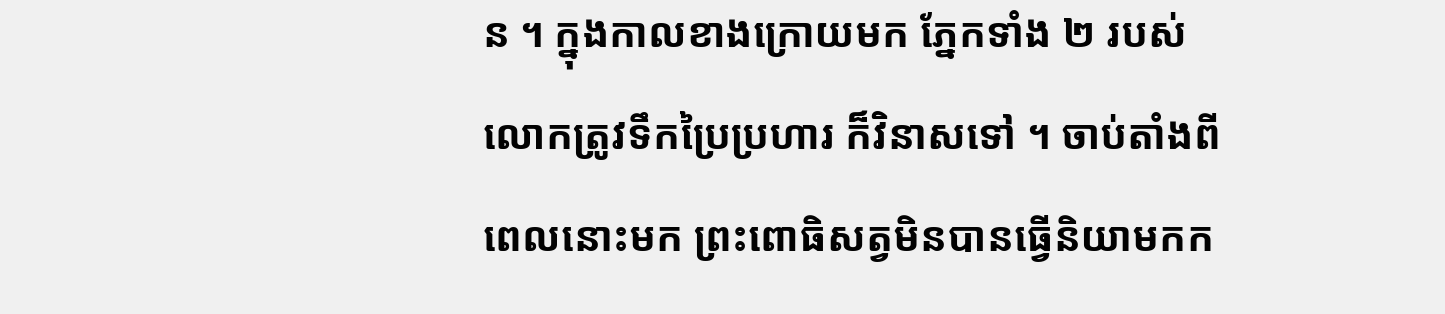ន ។ ក្នុងកាលខាងក្រោយមក ភ្នែកទាំង ២ របស់លោកត្រូវទឹកប្រៃប្រហារ ក៏វិនាសទៅ ។ ចាប់តាំងពីពេលនោះមក ព្រះពោធិសត្វមិនបានធ្វើនិយាមកក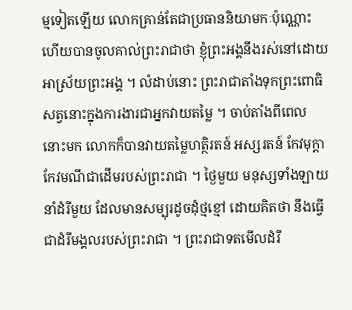ម្មទៀតឡើយ លោកគ្រាន់តែជាប្រធាននិយាមកៈប៉ុណ្ណោះ ហើយបានចូលគាល់ព្រះរាជាថា ខ្ញុំព្រះអង្គនឹងរស់នៅដោយអាស្រ័យព្រះអង្គ ។ លំដាប់នោះ ព្រះរាជាតាំងទុកព្រះពោធិសត្វនោះក្នុងការងារជាអ្នកវាយតម្លៃ ។ ចាប់តាំងពីពេលនោះមក លោកក៏បានវាយតម្លៃហត្ថិរតន៍ អស្សរតន៍ កែវមុក្ដា កែវមណីជាដើមរបស់ព្រះរាជា ។ ថ្ងៃមួយ មនុស្សទាំងឡាយនាំដំរីមួយ ដែលមានសម្បុរដូចដុំថ្មខ្មៅ ដោយគិតថា នឹងធ្វើជាដំរីមង្គលរបស់ព្រះរាជា ។ ព្រះរាជាទតមើលដំរី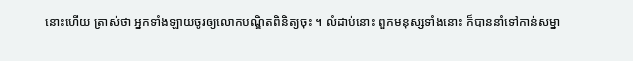នោះហើយ ត្រាស់ថា អ្នកទាំងឡាយចូរឲ្យលោកបណ្ឌិតពិនិត្យចុះ ។ លំដាប់នោះ ពួកមនុស្សទាំងនោះ ក៏បាននាំទៅកាន់សម្នា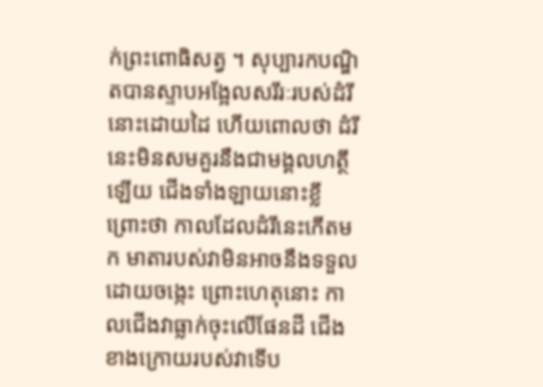ក់ព្រះពោធិសត្វ ។ សុប្បារកបណ្ឌិតបានស្ទាបអង្អែលសរីរៈរបស់ដំរីនោះដោយដៃ ហើយពោលថា ដំរីនេះមិនសមគួរនឹងជាមង្គលហត្ថីឡើយ ជើងទាំងឡាយនោះខ្លី ព្រោះថា កាលដែលដំរីនេះកើតមក មាតារបស់វាមិនអាចនឹងទទួលដោយចង្កេះ ព្រោះហេតុនោះ កាលជើងវាធ្លាក់ចុះលើផែនដី ជើងខាងក្រោយរបស់វាទើប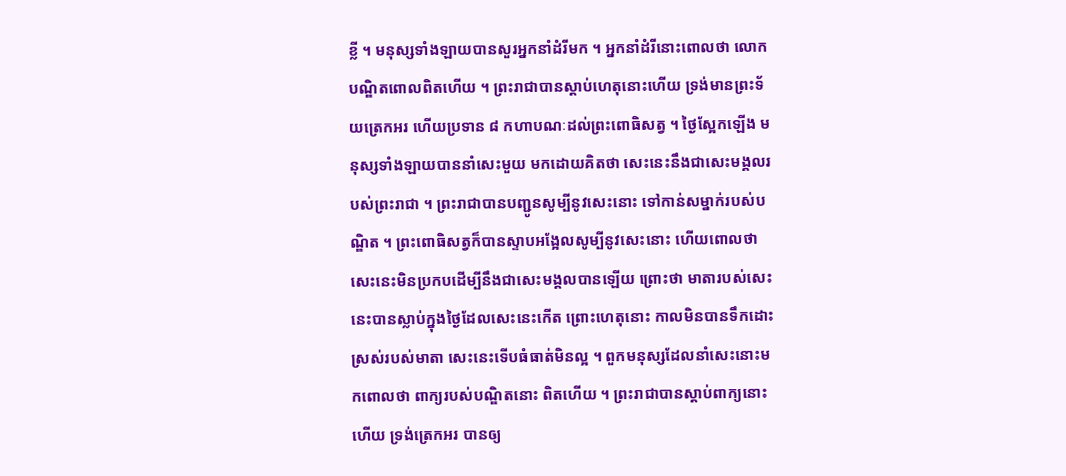ខ្លី ។ មនុស្សទាំងឡាយបានសួរអ្នកនាំដំរីមក ។ អ្នកនាំដំរីនោះពោលថា លោកបណ្ឌិតពោលពិតហើយ ។ ព្រះរាជាបានស្ដាប់ហេតុនោះហើយ ទ្រង់មានព្រះទ័យត្រេកអរ ហើយប្រទាន ៨ កហាបណៈដល់ព្រះពោធិសត្វ ។ ថ្ងៃស្អែកឡើង មនុស្សទាំងឡាយបាននាំសេះមួយ មកដោយគិតថា សេះនេះនឹងជាសេះមង្គលរបស់ព្រះរាជា ។ ព្រះរាជាបានបញ្ជូនសូម្បីនូវសេះនោះ ទៅកាន់សម្នាក់របស់បណ្ឌិត ។ ព្រះពោធិសត្វក៏បានស្ទាបអង្អែលសូម្បីនូវសេះនោះ ហើយពោលថា សេះនេះមិនប្រកបដើម្បីនឹងជាសេះមង្គលបានឡើយ ព្រោះថា មាតារបស់សេះនេះបានស្លាប់ក្នុងថ្ងៃដែលសេះនេះកើត ព្រោះហេតុនោះ កាលមិនបានទឹកដោះស្រស់របស់មាតា សេះនេះទើបធំធាត់មិនល្អ ។ ពួកមនុស្សដែលនាំសេះនោះមកពោលថា ពាក្យរបស់បណ្ឌិតនោះ ពិតហើយ ។ ព្រះរាជាបានស្ដាប់ពាក្យនោះហើយ ទ្រង់ត្រេកអរ បានឲ្យ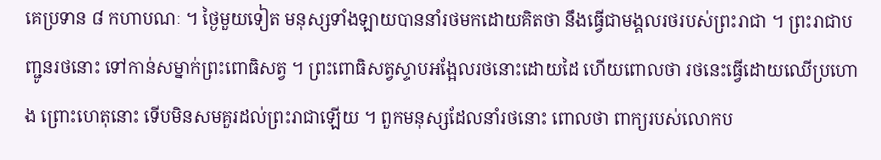គេប្រទាន ៨ កហាបណៈ ។ ថ្ងៃមួយទៀត មនុស្សទាំងឡាយបាននាំរថមកដោយគិតថា នឹងធ្វើជាមង្គលរថរបស់ព្រះរាជា ។ ព្រះរាជាបញ្ជូនរថនោះ ទៅកាន់សម្នាក់ព្រះពោធិសត្វ ។ ព្រះពោធិសត្វស្ទាបអង្អែលរថនោះដោយដៃ ហើយពោលថា រថនេះធ្វើដោយឈើប្រហោង ព្រោះហេតុនោះ ទើបមិនសមគួរដល់ព្រះរាជាឡើយ ។ ពួកមនុស្សដែលនាំរថនោះ ពោលថា ពាក្យរបស់លោកប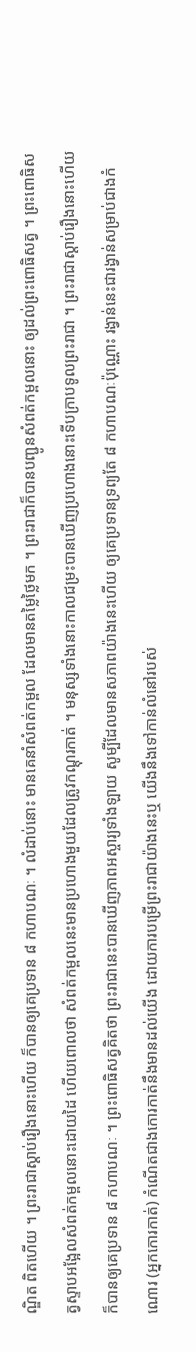ណ្ឌិត ពិតហើយ ។ ព្រះរាជាស្ដាប់រឿងនោះហើយ ក៏បានឲ្យគេប្រទាន ៨ កហាបណៈ ។ លំដាប់នោះ មានគេនាំសំពត់កម្ពល ដែលមានតម្លៃថ្លៃមក ។ ព្រះរាជាក៏បានបញ្ជូនសំពត់កម្ពលនោះ ឲ្យដល់ព្រះពោធិសត្វ ។ ព្រះពោធិសត្វស្ទាបអង្អែលសំពត់កម្ពលនោះដោយដៃ ហើយពោលថា សំពត់កម្ពលនេះមានប្រហោងមួយដែលត្រូវកណ្ដុរកាត់ ។ មនុស្សទាំងនោះកាលជម្រះបានឃើញប្រហោងនោះទើបក្រាបទូលព្រះរាជា ។ ព្រះរាជាស្ដាប់រឿងនោះហើយ ក៏បានឲ្យគេប្រទាន ៨ កហាបណៈ ។ ព្រះពោធិសត្វគិតថា ព្រះរាជានេះបានឃើញភាពអស្ចារ្យទាំងឡាយ សូម្បីដែលមានសភាពយ៉ាងនេះហើយ ឲ្យគេប្រទានទ្រព្យតែ ៨ កហាបណៈប៉ុណ្ណោះ រង្វាន់នេះជារង្វាន់សម្រាប់ជាងកំណោរ (អ្នកកោរកាត់) កំណើតជាងកោរកាត់នឹងមានដល់យើង ដោយការបម្រើព្រះរាជាយ៉ាងនេះឬ យើងនឹងទៅកាន់លំនៅរបស់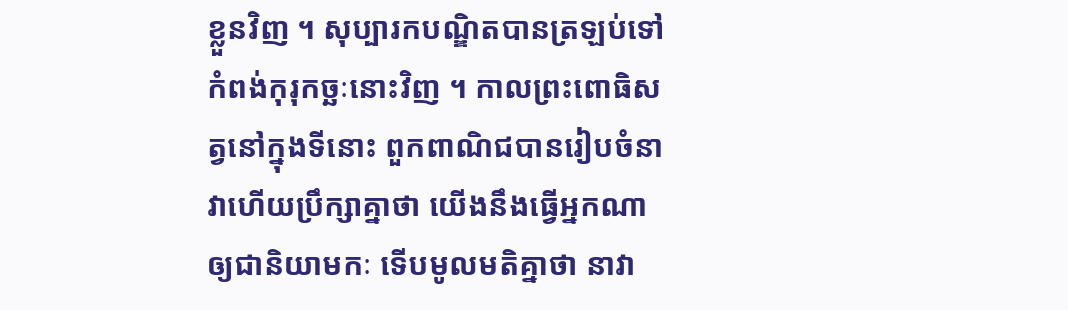ខ្លួនវិញ ។ សុប្បារកបណ្ឌិតបានត្រឡប់ទៅកំពង់កុរុកច្ឆៈនោះវិញ ។ កាលព្រះពោធិសត្វនៅក្នុងទីនោះ ពួកពាណិជបានរៀបចំនាវាហើយប្រឹក្សាគ្នាថា យើងនឹងធ្វើអ្នកណាឲ្យជានិយាមកៈ ទើបមូលមតិគ្នាថា នាវា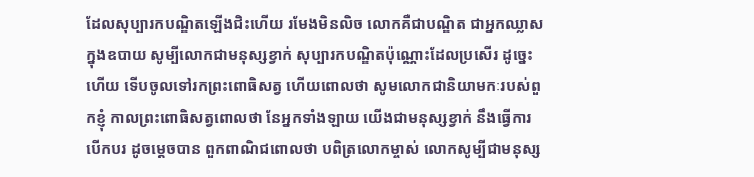ដែលសុប្បារកបណ្ឌិតឡើងជិះហើយ រមែងមិនលិច លោកគឺជាបណ្ឌិត ជាអ្នកឈ្លាសក្នុងឧបាយ សូម្បីលោកជាមនុស្សខ្វាក់ សុប្បារកបណ្ឌិតប៉ុណ្ណោះដែលប្រសើរ ដូច្នេះហើយ ទើបចូលទៅរកព្រះពោធិសត្វ ហើយពោលថា សូមលោកជានិយាមកៈរបស់ពួកខ្ញុំ កាលព្រះពោធិសត្វពោលថា នែអ្នកទាំងឡាយ យើងជាមនុស្សខ្វាក់ នឹងធ្វើការបើកបរ ដូចម្ដេចបាន ពួកពាណិជពោលថា បពិត្រលោកម្ចាស់ លោកសូម្បីជាមនុស្ស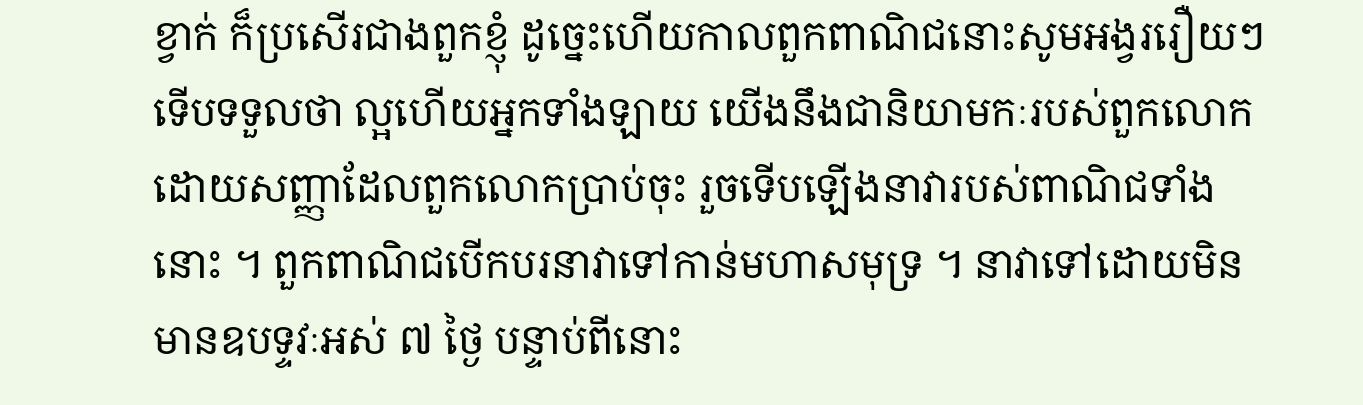ខ្វាក់ ក៏ប្រសើរជាងពួកខ្ញុំ ដូច្នេះហើយកាលពួកពាណិជនោះសូមអង្វររឿយៗ ទើបទទួលថា ល្អហើយអ្នកទាំងឡាយ យើងនឹងជានិយាមកៈរបស់ពួកលោក ដោយសញ្ញាដែលពួកលោកប្រាប់ចុះ រួចទើបឡើងនាវារបស់ពាណិជទាំងនោះ ។ ពួកពាណិជបើកបរនាវាទៅកាន់មហាសមុទ្រ ។ នាវាទៅដោយមិនមានឧបទ្ទវៈអស់ ៧ ថ្ងៃ បន្ទាប់ពីនោះ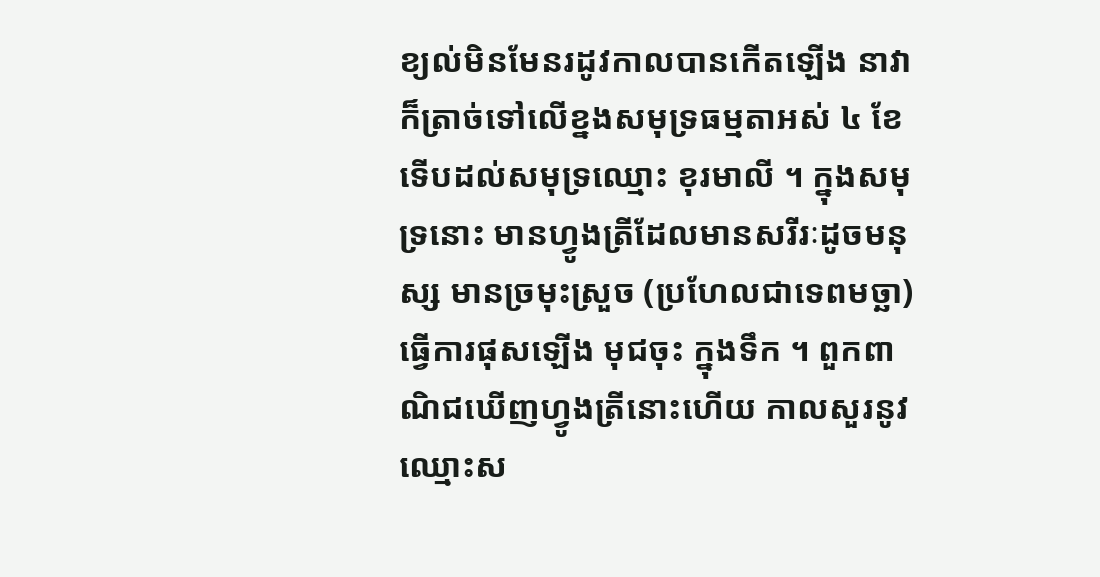ខ្យល់មិនមែនរដូវកាលបានកើតឡើង នាវាក៏ត្រាច់ទៅលើខ្នងសមុទ្រធម្មតាអស់ ៤ ខែ ទើបដល់សមុទ្រឈ្មោះ ខុរមាលី ។ ក្នុងសមុទ្រនោះ មានហ្វូងត្រីដែលមានសរីរៈដូចមនុស្ស មានច្រមុះស្រួច (ប្រហែលជាទេពមច្ឆា) ធ្វើការផុសឡើង មុជចុះ ក្នុងទឹក ។ ពួកពាណិជឃើញហ្វូងត្រីនោះហើយ កាលសួរនូវឈ្មោះស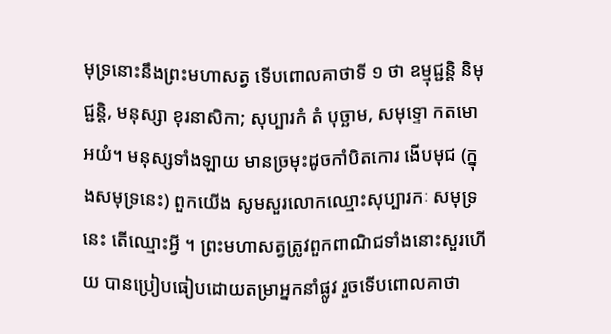មុទ្រនោះនឹងព្រះមហាសត្វ ទើបពោលគាថាទី ១ ថា ឧម្មុជ្ជន្តិ និមុជ្ជន្តិ, មនុស្សា ខុរនាសិកា; សុប្បារកំ តំ បុច្ឆាម, សមុទ្ទោ កតមោ អយំ។ មនុស្សទាំងឡាយ មានច្រមុះដូចកាំបិតកោរ ងើបមុជ (ក្នុងសមុទ្រនេះ) ពួកយើង សូមសួរលោកឈ្មោះសុប្បារកៈ សមុទ្រនេះ តើឈ្មោះអ្វី ។ ព្រះមហាសត្វត្រូវពួកពាណិជទាំងនោះសួរហើយ បានប្រៀបធៀបដោយតម្រាអ្នកនាំផ្លូវ រួចទើបពោលគាថា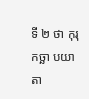ទី ២ ថា កុរុកច្ឆា បយាតា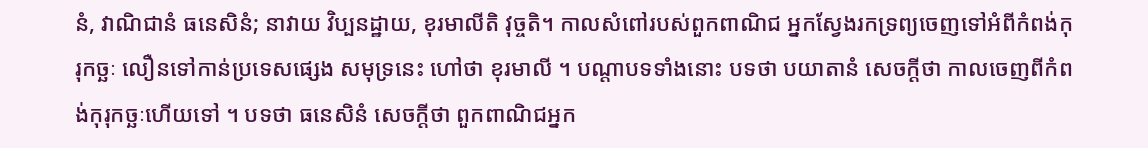នំ, វាណិជានំ ធនេសិនំ; នាវាយ វិប្បនដ្ឋាយ, ខុរមាលីតិ វុច្ចតិ។ កាលសំពៅរបស់ពួកពាណិជ អ្នកសែ្វងរកទ្រព្យចេញទៅអំពីកំពង់កុរុកច្ឆៈ លឿនទៅកាន់ប្រទេសផ្សេង សមុទ្រនេះ ហៅថា ខុរមាលី ។ បណ្ដាបទទាំងនោះ បទថា បយាតានំ សេចក្ដីថា កាលចេញពីកំពង់កុរុកច្ឆៈហើយទៅ ។ បទថា ធនេសិនំ សេចក្ដីថា ពួកពាណិជអ្នក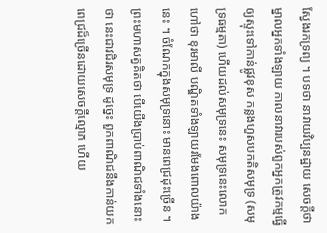សែ្វងរកទ្រព្យ ។ បទថា នាវាយវិប្បនដ្ឋាយ សេចក្ដីថា ម្នាលអ្នកទាំងឡាយ កាលនាវារបស់ពួកអ្នកត្រូវកម្មធ្វើឲ្យស្ទុះទៅកាន់ផ្លូវខុស កន្លងហួសបកតិសមុទ្រ (សមុទ្រធម្មតា) ហើយដល់សមុទ្រនេះ សមុទ្រនេះលោកហៅថា ខុរមាលី បណ្ឌិតទាំងឡាយរមែងពោលយ៉ាងនេះ ។ ចំណែកក្នុងសមុទ្រនោះ មានពេជ្រដុះច្រើន ។ ព្រះមហាសត្វគិតថា បើយើងប្រាប់ពាណិជទាំងនោះថា នេះជាវជិរសមុទ្រ ដូច្នេះ ពួកពាណិជនឹងកាន់យកពេជ្រដ៏ច្រើនដោយសេចក្ដីល្មោភ ហើយ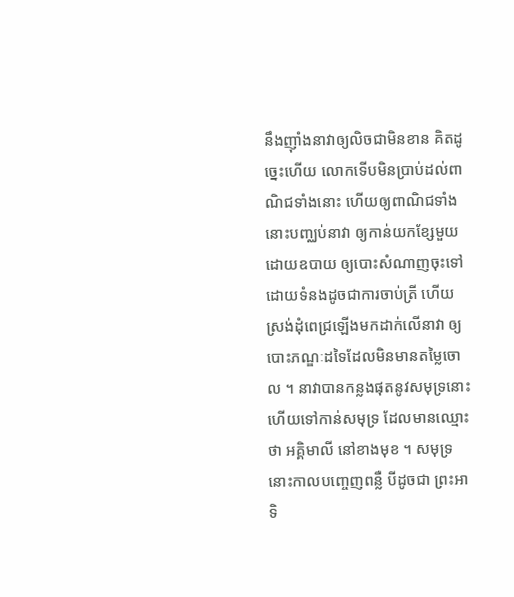នឹងញ៉ាំងនាវាឲ្យលិចជាមិនខាន គិតដូច្នេះហើយ លោកទើបមិនប្រាប់ដល់ពាណិជទាំងនោះ ហើយឲ្យពាណិជទាំងនោះបញ្ឈប់នាវា ឲ្យកាន់យកខ្សែមួយដោយឧបាយ ឲ្យបោះសំណាញចុះទៅ ដោយទំនងដូចជាការចាប់ត្រី ហើយស្រង់ដុំពេជ្រឡើងមកដាក់លើនាវា ឲ្យបោះភណ្ឌៈដទៃដែលមិនមានតម្លៃចោល ។ នាវាបានកន្លងផុតនូវសមុទ្រនោះ ហើយទៅកាន់សមុទ្រ ដែលមានឈ្មោះថា អគ្គិមាលី នៅខាងមុខ ។ សមុទ្រនោះកាលបញ្ចេញពន្លឺ បីដូចជា ព្រះអាទិ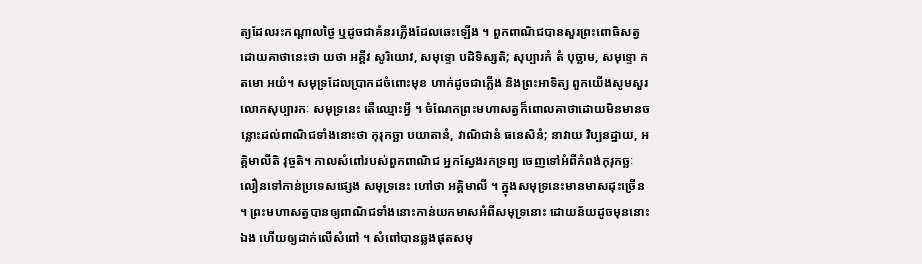ត្យដែលរះកណ្ដាលថ្ងៃ ឬដូចជាគំនរភ្លើងដែលឆេះឡើង ។ ពួកពាណិជបានសួរព្រះពោធិសត្វដោយគាថានេះថា យថា អគ្គីវ សូរិយោវ, សមុទ្ទោ បដិទិស្សតិ; សុប្បារកំ តំ បុច្ឆាម, សមុទ្ទោ កតមោ អយំ។ សមុទ្រដែលប្រាកដចំពោះមុខ ហាក់ដូចជាភ្លើង និងព្រះអាទិត្យ ពួកយើងសូមសួរលោកសុប្បារកៈ សមុទ្រនេះ តើឈ្មោះអ្វី ។ ចំណែកព្រះមហាសត្វក៏ពោលគាថាដោយមិនមានចន្លោះដល់ពាណិជទាំងនោះថា កុរុកច្ឆា បយាតានំ, វាណិជានំ ធនេសិនំ; នាវាយ វិប្បនដ្ឋាយ, អគ្គិមាលីតិ វុច្ចតិ។ កាលសំពៅរបស់ពួកពាណិជ អ្នកស្វែងរកទ្រព្យ ចេញទៅអំពីកំពង់កុរុកច្ឆៈ លឿនទៅកាន់ប្រទេសផ្សេង សមុទ្រនេះ ហៅថា អគ្គិមាលី ។ ក្នុងសមុទ្រនេះមានមាសដុះច្រើន ។ ព្រះមហាសត្វបានឲ្យពាណិជទាំងនោះកាន់យកមាសអំពីសមុទ្រនោះ ដោយន័យដូចមុននោះឯង ហើយឲ្យដាក់លើសំពៅ ។ សំពៅបានឆ្លងផុតសមុ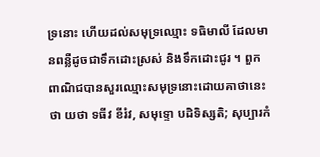ទ្រនោះ ហើយដល់សមុទ្រឈ្មោះ ទធិមាលី ដែលមានពន្លឺដូចជាទឹកដោះស្រស់ និងទឹកដោះជូរ ។ ពួកពាណិជបានសួរឈ្មោះសមុទ្រនោះដោយគាថានេះថា យថា ទធីវ ខីរំវ, សមុទ្ទោ បដិទិស្សតិ; សុប្បារកំ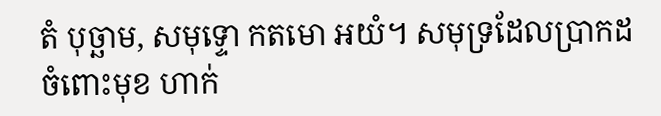តំ បុច្ឆាម, សមុទ្ទោ កតមោ អយំ។ សមុទ្រដែលប្រាកដចំពោះមុខ ហាក់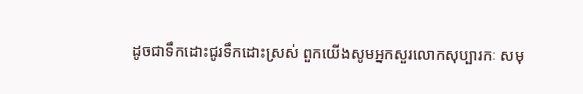ដូចជាទឹកដោះជូរទឹកដោះស្រស់ ពួកយើងសូមអ្នកសួរលោកសុប្បារកៈ សមុ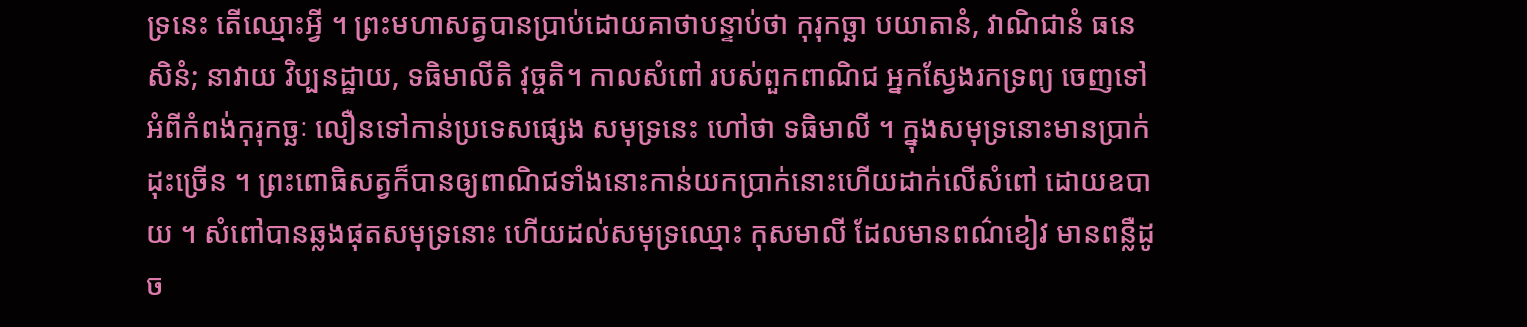ទ្រនេះ តើឈ្មោះអ្វី ។ ព្រះមហាសត្វបានប្រាប់ដោយគាថាបន្ទាប់ថា កុរុកច្ឆា បយាតានំ, វាណិជានំ ធនេសិនំ; នាវាយ វិប្បនដ្ឋាយ, ទធិមាលីតិ វុច្ចតិ។ កាលសំពៅ របស់ពួកពាណិជ អ្នកស្វែងរកទ្រព្យ ចេញទៅអំពីកំពង់កុរុកច្ឆៈ លឿនទៅកាន់ប្រទេសផ្សេង សមុទ្រនេះ ហៅថា ទធិមាលី ។ ក្នុងសមុទ្រនោះមានប្រាក់ដុះច្រើន ។ ព្រះពោធិសត្វក៏បានឲ្យពាណិជទាំងនោះកាន់យកប្រាក់នោះហើយដាក់លើសំពៅ ដោយឧបាយ ។ សំពៅបានឆ្លងផុតសមុទ្រនោះ ហើយដល់សមុទ្រឈ្មោះ កុសមាលី ដែលមានពណ៌ខៀវ មានពន្លឺដូច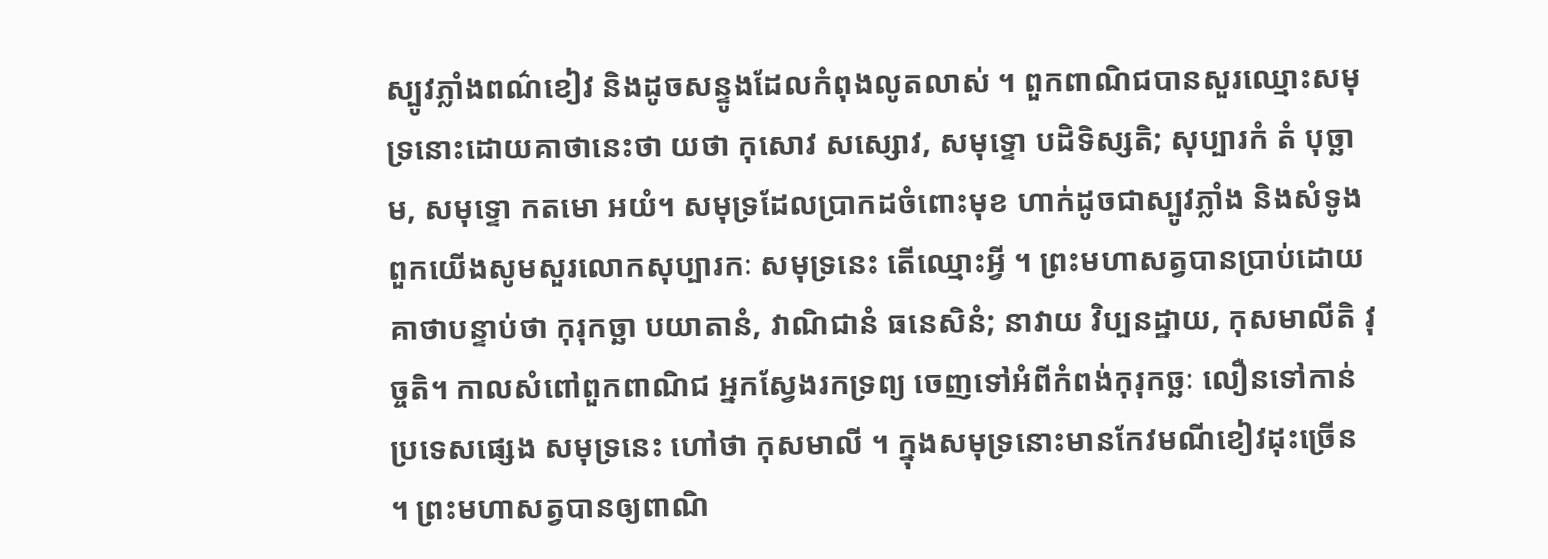ស្បូវភ្លាំងពណ៌ខៀវ និងដូចសន្ទូងដែលកំពុងលូតលាស់ ។ ពួកពាណិជបានសួរឈ្មោះសមុទ្រនោះដោយគាថានេះថា យថា កុសោវ សស្សោវ, សមុទ្ទោ បដិទិស្សតិ; សុប្បារកំ តំ បុច្ឆាម, សមុទ្ទោ កតមោ អយំ។ សមុទ្រដែលប្រាកដចំពោះមុខ ហាក់ដូចជាស្បូវភ្លាំង និងសំទូង ពួកយើងសូមសួរលោកសុប្បារកៈ សមុទ្រនេះ តើឈ្មោះអ្វី ។ ព្រះមហាសត្វបានប្រាប់ដោយគាថាបន្ទាប់ថា កុរុកច្ឆា បយាតានំ, វាណិជានំ ធនេសិនំ; នាវាយ វិប្បនដ្ឋាយ, កុសមាលីតិ វុច្ចតិ។ កាលសំពៅពួកពាណិជ អ្នកស្វែងរកទ្រព្យ ចេញទៅអំពីកំពង់កុរុកច្ឆៈ លឿនទៅកាន់ប្រទេសផ្សេង សមុទ្រនេះ ហៅថា កុសមាលី ។ ក្នុងសមុទ្រនោះមានកែវមណីខៀវដុះច្រើន ។ ព្រះមហាសត្វបានឲ្យពាណិ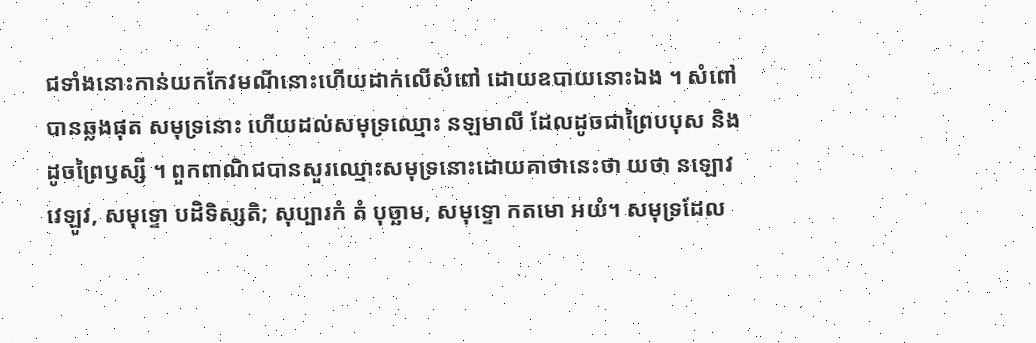ជទាំងនោះកាន់យកកែវមណីនោះហើយដាក់លើសំពៅ ដោយឧបាយនោះឯង ។ សំពៅបានឆ្លងផុត សមុទ្រនោះ ហើយដល់សមុទ្រឈ្មោះ នឡមាលី ដែលដូចជាព្រៃបបុស និងដូចព្រៃឫស្សី ។ ពួកពាណិជបានសួរឈ្មោះសមុទ្រនោះដោយគាថានេះថា យថា នឡោវ វេឡូវ, សមុទ្ទោ បដិទិស្សតិ; សុប្បារកំ តំ បុច្ឆាម, សមុទ្ទោ កតមោ អយំ។ សមុទ្រដែល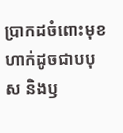ប្រាកដចំពោះមុខ ហាក់ដូចជាបបុស និងឫ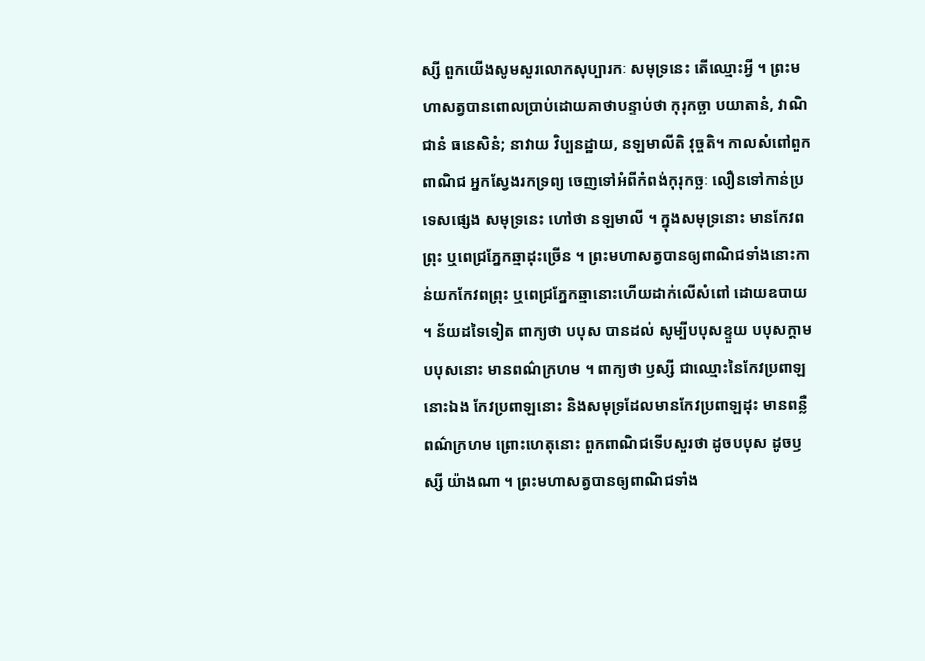ស្សី ពួកយើងសូមសួរលោកសុប្បារកៈ សមុទ្រនេះ តើឈ្មោះអ្វី ។ ព្រះមហាសត្វបានពោលប្រាប់ដោយគាថាបន្ទាប់ថា កុរុកច្ឆា បយាតានំ, វាណិជានំ ធនេសិនំ; នាវាយ វិប្បនដ្ឋាយ, នឡមាលីតិ វុច្ចតិ។ កាលសំពៅពួកពាណិជ អ្នកស្វែងរកទ្រព្យ ចេញទៅអំពីកំពង់កុរុកច្ឆៈ លឿនទៅកាន់ប្រទេសផ្សេង សមុទ្រនេះ ហៅថា នឡមាលី ។ ក្នុងសមុទ្រនោះ មានកែវពព្រុះ ឬពេជ្រភ្នែកឆ្មាដុះច្រើន ។ ព្រះមហាសត្វបានឲ្យពាណិជទាំងនោះកាន់យកកែវពព្រុះ ឬពេជ្រភ្នែកឆ្មានោះហើយដាក់លើសំពៅ ដោយឧបាយ ។ ន័យដទៃទៀត ពាក្យថា បបុស បានដល់ សូម្បីបបុសខ្ទួយ បបុសក្ដាម បបុសនោះ មានពណ៌ក្រហម ។ ពាក្យថា ឫស្សី ជាឈ្មោះនៃកែវប្រពាឡនោះឯង កែវប្រពាឡនោះ និងសមុទ្រដែលមានកែវប្រពាឡដុះ មានពន្លឺពណ៌ក្រហម ព្រោះហេតុនោះ ពួកពាណិជទើបសួរថា ដូចបបុស ដូចឫស្សី យ៉ាងណា ។ ព្រះមហាសត្វបានឲ្យពាណិជទាំង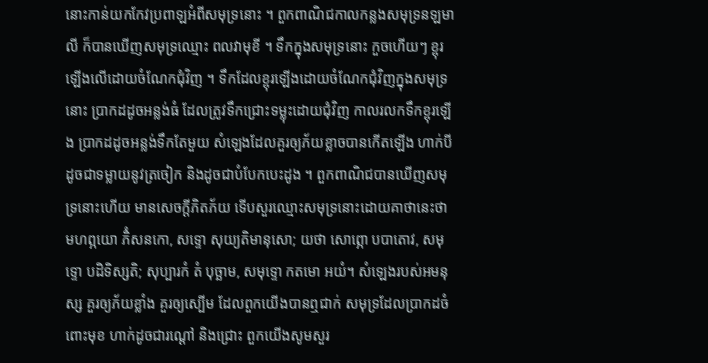នោះកាន់យកកែវប្រពាឡអំពីសមុទ្រនោះ ។ ពួកពាណិជកាលកន្លងសមុទ្រនឡមាលី ក៏បានឃើញសមុទ្រឈ្មោះ ពលវាមុខី ។ ទឹកក្នុងសមុទ្រនោះ កួចហើយៗ ខ្ពុរឡើងលើដោយចំណែកជុំវិញ ។ ទឹកដែលខ្ពុរឡើងដោយចំណែកជុំវិញក្នុងសមុទ្រនោះ ប្រាកដដូចអន្លង់ធំ ដែលត្រូវទឹកជ្រោះទម្លុះដោយជុំវិញ កាលរលកទឹកខ្ពុរឡើង ប្រាកដដូចអន្លង់ទឹកតែមួយ សំឡេងដែលគួរឲ្យភ័យខ្លាចបានកើតឡើង ហាក់បីដូចជាទម្លាយនូវត្រចៀក និងដូចជាបំបែកបេះដូង ។ ពួកពាណិជបានឃើញសមុទ្រនោះហើយ មានសេចក្ដីភិតភ័យ ទើបសួរឈ្មោះសមុទ្រនោះដោយគាថានេះថា មហព្ភយោ ភិំសនកោ, សទ្ទោ សុយ្យតិមានុសោ; យថា សោព្ភោ បបាតោវ, សមុទ្ទោ បដិទិស្សតិ; សុប្បារកំ តំ បុច្ឆាម, សមុទ្ទោ កតមោ អយំ។ សំឡេងរបស់អមនុស្ស គួរឲ្យភ័យខ្លាំង គួរឲ្យស្បើម ដែលពួកយើងបានឮជាក់ សមុទ្រដែលបា្រកដចំពោះមុខ ហាក់ដូចជារណ្តៅ និងជ្រោះ ពួកយើងសូមសួរ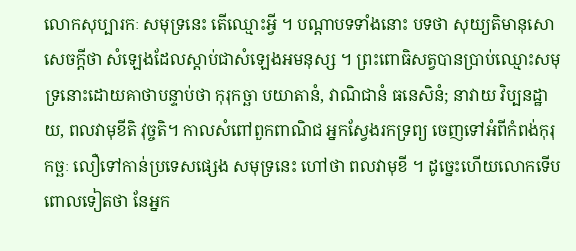លោកសុប្បារកៈ សមុទ្រនេះ តើឈ្មោះអ្វី ។ បណ្ដាបទទាំងនោះ បទថា សុយ្យតិមានុសោ សេចក្ដីថា សំឡេងដែលស្ដាប់ជាសំឡេងអមនុស្ស ។ ព្រះពោធិសត្វបានប្រាប់ឈ្មោះសមុទ្រនោះដោយគាថាបន្ទាប់ថា កុរុកច្ឆា បយាតានំ, វាណិជានំ ធនេសិនំ; នាវាយ វិប្បនដ្ឋាយ, ពលវាមុខីតិ វុច្ចតិ។ កាលសំពៅពួកពាណិជ អ្នកស្វែងរកទ្រព្យ ចេញទៅអំពីកំពង់កុរុកច្ឆៈ លឿទៅកាន់ប្រទេសផ្សេង សមុទ្រនេះ ហៅថា ពលវាមុខី ។ ដូច្នេះហើយលោកទើបពោលទៀតថា នែអ្នក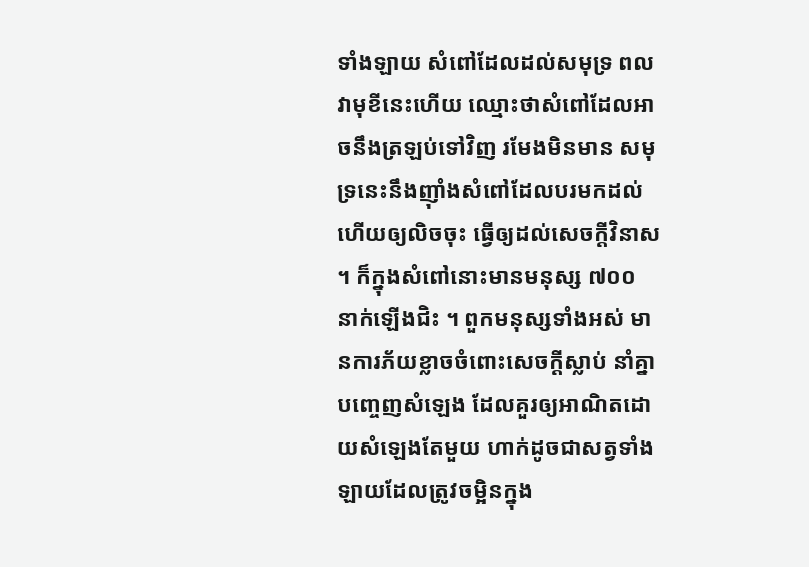ទាំងឡាយ សំពៅដែលដល់សមុទ្រ ពលវាមុខីនេះហើយ ឈ្មោះថាសំពៅដែលអាចនឹងត្រឡប់ទៅវិញ រមែងមិនមាន សមុទ្រនេះនឹងញ៉ាំងសំពៅដែលបរមកដល់ហើយឲ្យលិចចុះ ធ្វើឲ្យដល់សេចក្ដីវិនាស ។ ក៏ក្នុងសំពៅនោះមានមនុស្ស ៧០០ នាក់ឡើងជិះ ។ ពួកមនុស្សទាំងអស់ មានការភ័យខ្លាចចំពោះសេចក្ដីស្លាប់ នាំគ្នាបញ្ចេញសំឡេង ដែលគួរឲ្យអាណិតដោយសំឡេងតែមួយ ហាក់ដូចជាសត្វទាំងឡាយដែលត្រូវចម្អិនក្នុង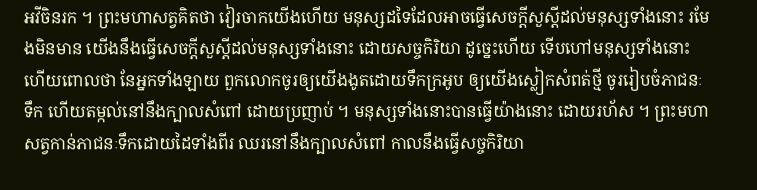អវីចិនរក ។ ព្រះមហាសត្វគិតថា វៀរចាកយើងហើយ មនុស្សដទៃដែលអាចធ្វើសេចក្ដីសួស្ដីដល់មនុស្សទាំងនោះ រមែងមិនមាន យើងនឹងធ្វើសេចក្ដីសួស្ដីដល់មនុស្សទាំងនោះ ដោយសច្ចកិរិយា ដូច្នេះហើយ ទើបហៅមនុស្សទាំងនោះហើយពោលថា នែអ្នកទាំងឡាយ ពួកលោកចូរឲ្យយើងងូតដោយទឹកក្រអូប ឲ្យយើងស្លៀកសំពត់ថ្មី ចូររៀបចំភាជនៈទឹក ហើយតម្កល់នៅនឹងក្បាលសំពៅ ដោយប្រញាប់ ។ មនុស្សទាំងនោះបានធ្វើយ៉ាងនោះ ដោយរហ័ស ។ ព្រះមហាសត្វកាន់ភាជនៈទឹកដោយដៃទាំងពីរ ឈរនៅនឹងក្បាលសំពៅ កាលនឹងធ្វើសច្ចកិរិយា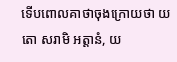ទើបពោលគាថាចុងក្រោយថា យតោ សរាមិ អត្តានំ, យ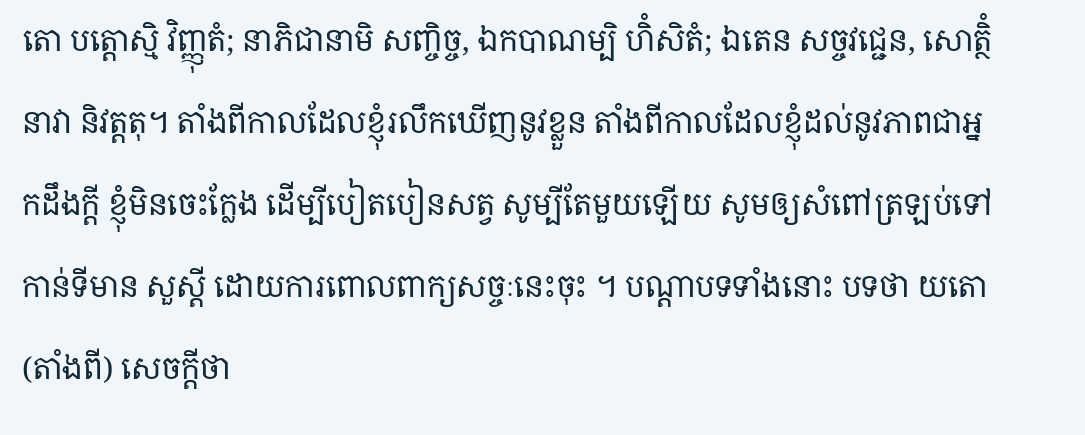តោ បត្តោស្មិ វិញ្ញុតំ; នាភិជានាមិ សញ្ចិច្ច, ឯកបាណម្បិ ហិំសិតំ; ឯតេន សច្ចវជ្ជេន, សោត្ថិំ នាវា និវត្តតុ។ តាំងពីកាលដែលខ្ញុំរលឹកឃើញនូវខ្លួន តាំងពីកាលដែលខ្ញុំដល់នូវភាពជាអ្នកដឹងក្តី ខ្ញុំមិនចេះក្លែង ដើម្បីបៀតបៀនសត្វ សូម្បីតែមួយឡើយ សូមឲ្យសំពៅត្រឡប់ទៅកាន់ទីមាន សួស្តី ដោយការពោលពាក្យសច្ចៈនេះចុះ ។ បណ្ដាបទទាំងនោះ បទថា យតោ (តាំងពី) សេចក្ដីថា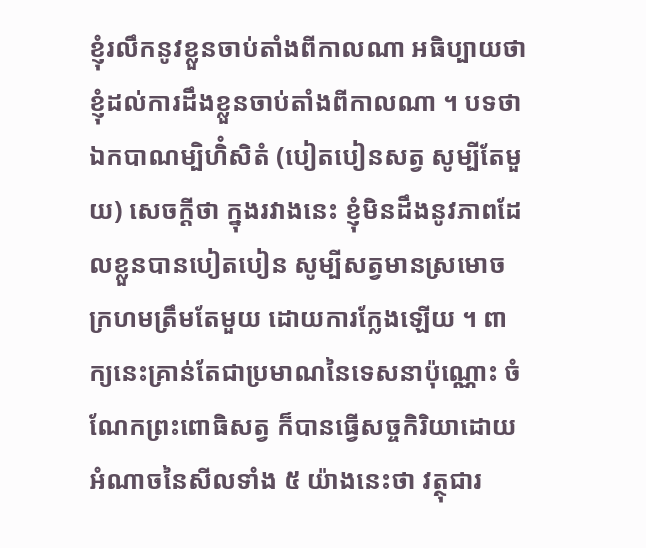ខ្ញុំរលឹកនូវខ្លួនចាប់តាំងពីកាលណា អធិប្បាយថា ខ្ញុំដល់ការដឹងខ្លួនចាប់តាំងពីកាលណា ។ បទថា ឯកបាណម្បិហិំសិតំ (បៀតបៀនសត្វ សូម្បីតែមួយ) សេចក្ដីថា ក្នុងរវាងនេះ ខ្ញុំមិនដឹងនូវភាពដែលខ្លួនបានបៀតបៀន សូម្បីសត្វមានស្រមោចក្រហមត្រឹមតែមួយ ដោយការក្លែងឡើយ ។ ពាក្យនេះគ្រាន់តែជាប្រមាណនៃទេសនាប៉ុណ្ណោះ ចំណែកព្រះពោធិសត្វ ក៏បានធ្វើសច្ចកិរិយាដោយអំណាចនៃសីលទាំង ៥ យ៉ាងនេះថា វត្ថុជារ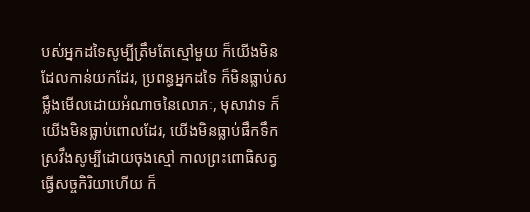បស់អ្នកដទៃសូម្បីត្រឹមតែស្មៅមួយ ក៏យើងមិនដែលកាន់យកដែរ, ប្រពន្ធអ្នកដទៃ ក៏មិនធ្លាប់សម្លឹងមើលដោយអំណាចនៃលោភៈ, មុសាវាទ ក៏យើងមិនធ្លាប់ពោលដែរ, យើងមិនធ្លាប់ផឹកទឹកស្រវឹងសូម្បីដោយចុងស្មៅ កាលព្រះពោធិសត្វធ្វើសច្ចកិរិយាហើយ ក៏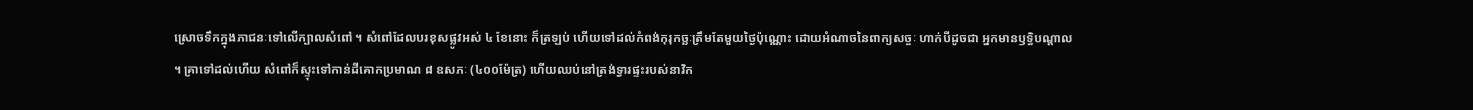ស្រោចទឹកក្នុងភាជនៈទៅលើក្បាលសំពៅ ។ សំពៅដែលបរខុសផ្លូវអស់ ៤ ខែនោះ ក៏ត្រឡប់ ហើយទៅដល់កំពង់កុរុកច្ឆៈត្រឹមតែមួយថ្ងៃប៉ុណ្ណោះ ដោយអំណាចនៃពាក្យសច្ចៈ ហាក់បីដូចជា អ្នកមានឫទ្ធិបណ្ដាល ។ គ្រាទៅដល់ហើយ សំពៅក៏ស្ទុះទៅកាន់ដីគោកប្រមាណ ៨ ឧសភៈ (៤០០ម៉ែត្រ) ហើយឈប់នៅត្រង់ទ្វារផ្ទះរបស់នាវិក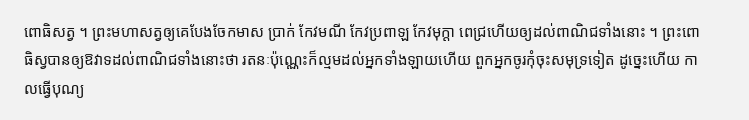ពោធិសត្វ ។ ព្រះមហាសត្វឲ្យគេបែងចែកមាស ប្រាក់ កែវមណី កែវប្រពាឡ កែវមុក្ដា ពេជ្រហើយឲ្យដល់ពាណិជទាំងនោះ ។ ព្រះពោធិស្វបានឲ្យឱវាទដល់ពាណិជទាំងនោះថា រតនៈប៉ុណ្ណេះក៏ល្មមដល់អ្នកទាំងឡាយហើយ ពួកអ្នកចូរកុំចុះសមុទ្រទៀត ដូច្នេះហើយ កាលធ្វើបុណ្យ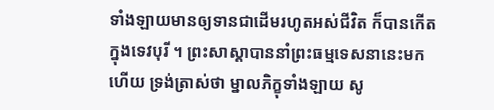ទាំងឡាយមានឲ្យទានជាដើមរហូតអស់ជីវិត ក៏បានកើតក្នុងទេវបុរី ។ ព្រះសាស្ដាបាននាំព្រះធម្មទេសនានេះមកហើយ ទ្រង់ត្រាស់ថា ម្នាលភិក្ខុទាំងឡាយ សូ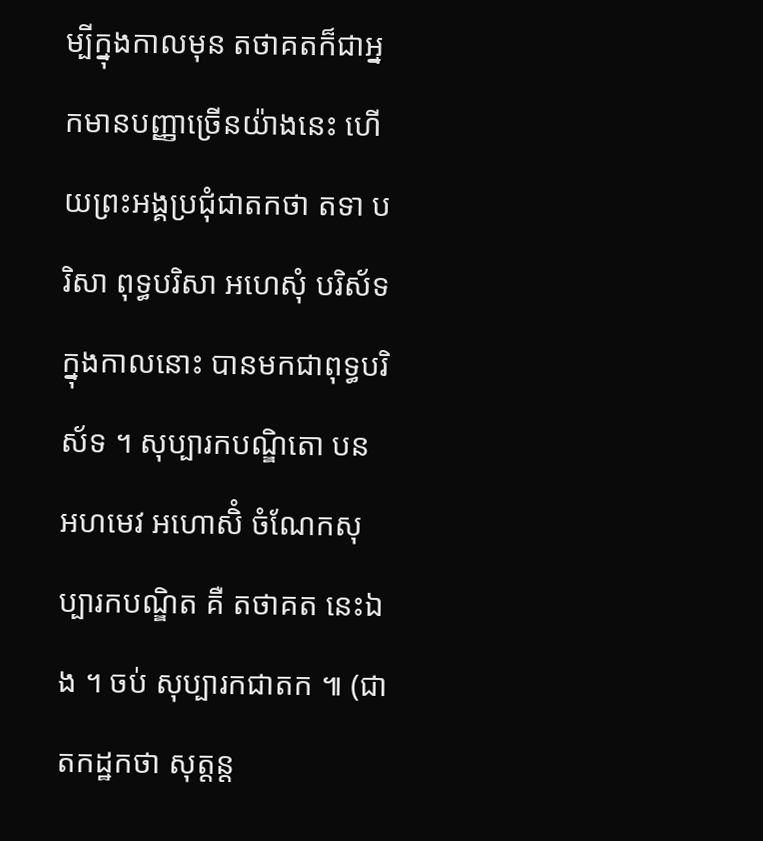ម្បីក្នុងកាលមុន តថាគតក៏ជាអ្នកមានបញ្ញាច្រើនយ៉ាងនេះ ហើយព្រះអង្គប្រជុំជាតកថា តទា បរិសា ពុទ្ធបរិសា អហេសុំ បរិស័ទក្នុងកាលនោះ បានមកជាពុទ្ធបរិស័ទ ។ សុប្បារកបណ្ឌិតោ បន អហមេវ អហោសិំ ចំណែកសុប្បារកបណ្ឌិត គឺ តថាគត នេះឯង ។ ចប់ សុប្បារកជាតក ៕ (ជាតកដ្ឋកថា សុត្តន្ត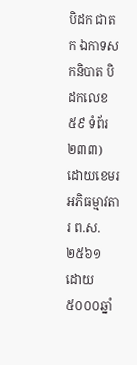បិដក ជាតក ឯកាទសកនិបាត បិដកលេខ ៥៩ ទំព័រ ២៣៣) ដោយខេមរ អភិធម្មាវតារ ព.ស. ២៥៦១ ដោយ៥០០០ឆ្នាំ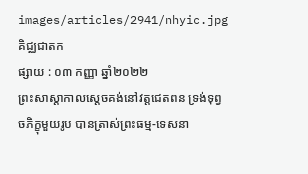images/articles/2941/nhyic.jpg
គិជ្ឈជាតក
ផ្សាយ : ០៣ កញ្ញា ឆ្នាំ២០២២
ព្រះសាស្ដាកាលស្ដេចគង់នៅវត្តជេតពន ទ្រង់ទុព្វចភិក្ខុមួយរូប បានត្រាស់ព្រះធម្ម-ទេសនា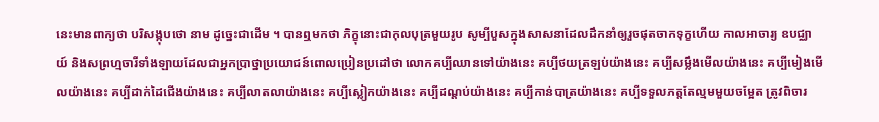នេះមានពាក្យថា បរិសង្កុបថោ នាម ដូច្នេះជាដើម ។ បានឮមកថា ភិក្ខុនោះជាកុលបុត្រមួយរូប សូម្បីបួសក្នុងសាសនាដែលដឹកនាំឲ្យរួចផុតចាកទុក្ខហើយ កាលអាចារ្យ ឧបជ្ឈាយ៍ និងសព្រហ្មចារីទាំងឡាយដែលជាអ្នកប្រាថ្នាប្រយោជន៍ពោលប្រៀនប្រដៅថា លោកគប្បីឈានទៅយ៉ាងនេះ គប្បីថយត្រឡប់យ៉ាងនេះ គប្បីសម្លឹងមើលយ៉ាងនេះ គប្បីមៀងមើលយ៉ាងនេះ គប្បីដាក់ដៃជើងយ៉ាងនេះ គប្បីលាតលាយ៉ាងនេះ គប្បីស្លៀកយ៉ាងនេះ គប្បីដណ្ដប់យ៉ាងនេះ គប្បីកាន់បាត្រយ៉ាងនេះ គប្បីទទួលភត្តតែល្មមមួយចម្អែត ត្រូវពិចារ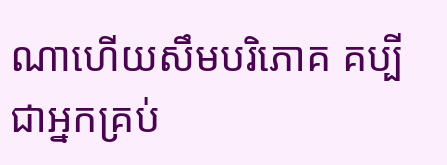ណាហើយសឹមបរិភោគ គប្បីជាអ្នកគ្រប់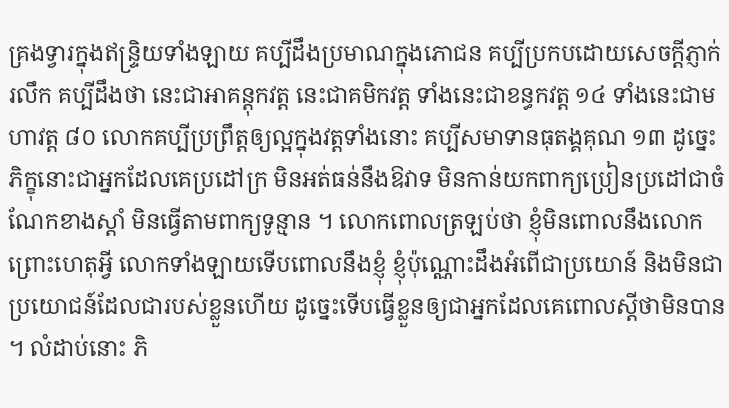គ្រងទ្វារក្នុងឥន្ទ្រិយទាំងឡាយ គប្បីដឹងប្រមាណក្នុងភោជន គប្បីប្រកបដោយសេចក្ដីភ្ញាក់រលឹក គប្បីដឹងថា នេះជាអាគន្តុកវត្ត នេះជាគមិកវត្ត ទាំងនេះជាខន្ធកវត្ត ១៤ ទាំងនេះជាមហាវត្ត ៨០ លោកគប្បីប្រព្រឹត្តឲ្យល្អក្នុងវត្តទាំងនោះ គប្បីសមាទានធុតង្គគុណ ១៣ ដូច្នេះ ភិក្ខុនោះជាអ្នកដែលគេប្រដៅក្រ មិនអត់ធន់នឹងឱវាទ មិនកាន់យកពាក្យប្រៀនប្រដៅជាចំណែកខាងស្ដាំ មិនធ្វើតាមពាក្យទូន្មាន ។ លោកពោលត្រឡប់ថា ខ្ញុំមិនពោលនឹងលោក ព្រោះហេតុអ្វី លោកទាំងឡាយទើបពោលនឹងខ្ញុំ ខ្ញុំប៉ុណ្ណោះដឹងអំពើជាប្រយោន៍ និងមិនជាប្រយោជន៍ដែលជារបស់ខ្លួនហើយ ដូច្នេះទើបធ្វើខ្លួនឲ្យជាអ្នកដែលគេពោលស្ដីថាមិនបាន ។ លំដាប់នោះ ភិ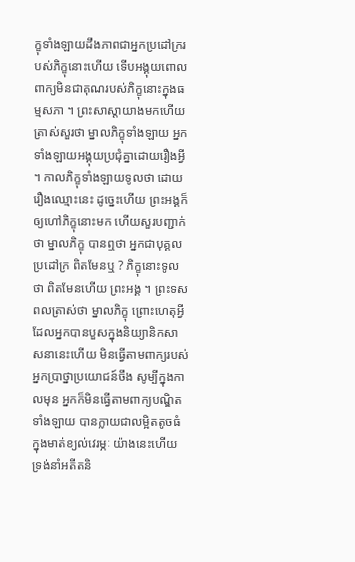ក្ខុទាំងឡាយដឹងភាពជាអ្នកប្រដៅក្ររបស់ភិក្ខុនោះហើយ ទើបអង្គុយពោលពាក្យមិនជាគុណរបស់ភិក្ខុនោះក្នុងធម្មសភា ។ ព្រះសាស្ដាយាងមកហើយត្រាស់សួរថា ម្នាលភិក្ខុទាំងឡាយ អ្នកទាំងឡាយអង្គុយប្រជុំគ្នាដោយរឿងអ្វី ។ កាលភិក្ខុទាំងឡាយទូលថា ដោយរឿងឈ្មោះនេះ ដូច្នេះហើយ ព្រះអង្គក៏ឲ្យហៅភិក្ខុនោះមក ហើយសួរបញ្ជាក់ថា ម្នាលភិក្ខុ បានឮថា អ្នកជាបុគ្គលប្រដៅក្រ ពិតមែនឬ ? ភិក្ខុនោះទូលថា ពិតមែនហើយ ព្រះអង្គ ។ ព្រះទសពលត្រាស់ថា ម្នាលភិក្ខុ ព្រោះហេតុអ្វី ដែលអ្នកបានបួសក្នុងនិយ្យានិកសាសនានេះហើយ មិនធ្វើតាមពាក្យរបស់អ្នកប្រាថ្នាប្រយោជន៍ចឹង សូម្បីក្នុងកាលមុន អ្នកក៏មិនធ្វើតាមពាក្យបណ្ឌិតទាំងឡាយ បានក្លាយជាលម្អិតតូចធំ ក្នុងមាត់ខ្យល់វេរម្ភៈ យ៉ាងនេះហើយ ទ្រង់នាំអតីតនិ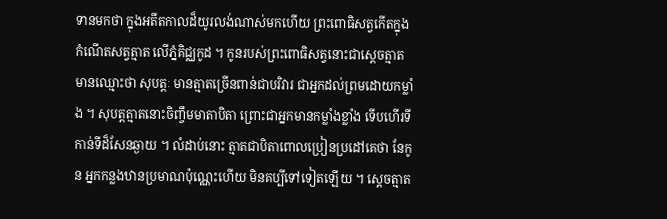ទានមកថា ក្នុងអតីតកាលដ៏យូរលង់ណាស់មកហើយ ព្រះពោធិសត្វកើតក្នុងកំណើតសត្វត្មាត លើភ្នំគិជ្ឈកូដ ។ កូនរបស់ព្រះពោធិសត្វនោះជាស្ដេចត្មាតមានឈ្មោះថា សុបត្តៈ មានត្មាតច្រើនពាន់ជាបរិវារ ជាអ្នកដល់ព្រមដោយកម្លាំង ។ សុបត្តត្មាតនោះចិញ្ចឹមមាតាបិតា ព្រោះជាអ្នកមានកម្លាំងខ្លាំង ទើបហើរទីកាន់ទីដ៏សែនឆ្ងាយ ។ លំដាប់នោះ ត្មាតជាបិតាពោលប្រៀនប្រដៅគេថា នែកូន អ្នកកន្លងឋានប្រមាណប៉ុណ្ណេះហើយ មិនគប្បីទៅទៀតឡើយ ។ ស្ដេចត្មាត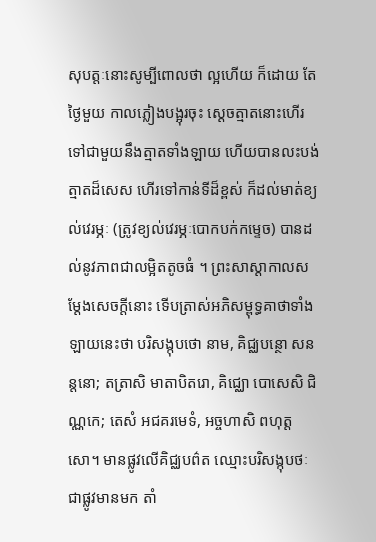សុបត្តៈនោះសូម្បីពោលថា ល្អហើយ ក៏ដោយ តែថ្ងៃមួយ កាលភ្លៀងបង្អុរចុះ ស្ដេចត្មាតនោះហើរទៅជាមួយនឹងត្មាតទាំងឡាយ ហើយបានលះបង់ត្មាតដ៏សេស ហើរទៅកាន់ទីដ៏ខ្ពស់ ក៏ដល់មាត់ខ្យល់វេរម្ភៈ (ត្រូវខ្យល់វេរម្ភៈបោកបក់កម្ទេច) បានដល់នូវភាពជាលម្អិតតូចធំ ។ ព្រះសាស្ដាកាលសម្ដែងសេចក្ដីនោះ ទើបត្រាស់អភិសម្ពុទ្ធគាថាទាំងឡាយនេះថា បរិសង្កុបថោ នាម, គិជ្ឈបន្ថោ សនន្តនោ; តត្រាសិ មាតាបិតរោ, គិជ្ឈោ បោសេសិ ជិណ្ណកេ; តេសំ អជគរមេទំ, អច្ចហាសិ ពហុត្តសោ។ មានផ្លូវលើគិជ្ឈបព៌ត ឈ្មោះបរិសង្កុបថៈ ជាផ្លូវមានមក តាំ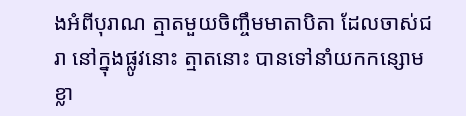ងអំពីបុរាណ ត្មាតមួយចិញ្ចឹមមាតាបិតា ដែលចាស់ជរា នៅក្នុងផ្លូវនោះ ត្មាតនោះ បានទៅនាំយកកន្សោមខ្លា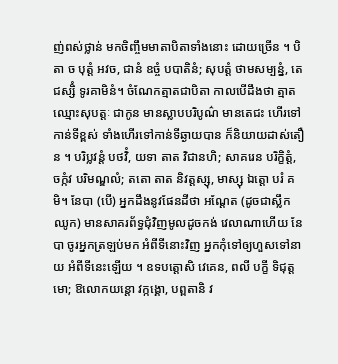ញ់ពស់ថ្លាន់ មកចិញ្ចឹមមាតាបិតាទាំងនោះ ដោយច្រើន ។ បិតា ច បុត្តំ អវច, ជានំ ឧច្ចំ បបាតិនំ; សុបត្តំ ថាមសម្បន្នំ, តេជស្សិំ ទូរគាមិនំ។ ចំណែកត្មាតជាបិតា កាលបើដឹងថា ត្មាតឈ្មោះសុបត្តៈ ជាកូន មានស្លាបបរិបូណ៌ មានតេជះ ហើរទៅកាន់ទីខ្ពស់ ទាំងហើរទៅកាន់ទីឆ្ងាយបាន ក៏និយាយដាស់តឿន ។ បរិប្លវន្តំ បថវិំ, យទា តាត វិជានហិ; សាគរេន បរិក្ខិត្តំ, ចក្កំវ បរិមណ្ឌលំ; តតោ តាត និវត្តស្សុ, មាស្សុ ឯត្តោ បរំ គមិ។ នែបា (បើ) អ្នកដឹងនូវផែនដីថា អណែ្តត (ដូចជាស្លឹកឈូក) មានសាគរព័ទ្ធជុំវិញមូលដូចកង់ វេលាណាហើយ នែបា ចូរអ្នកត្រឡប់មក អំពីទីនោះវិញ អ្នកកុំទៅឲ្យហួសទៅនាយ អំពីទីនេះឡើយ ។ ឧទបត្តោសិ វេគេន, ពលី បក្ខី ទិជុត្តមោ; ឱលោកយន្តោ វក្កង្គោ, បព្ពតានិ វ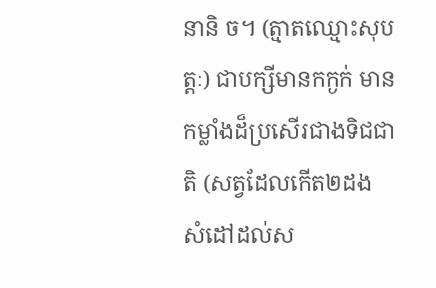នានិ ច។ (ត្មាតឈ្មោះសុបត្តៈ) ជាបក្សីមានកក្ងក់ មានកម្លាំងដ៏ប្រសើរជាងទិជជាតិ (សត្វដែលកើត២ដង សំដៅដល់ស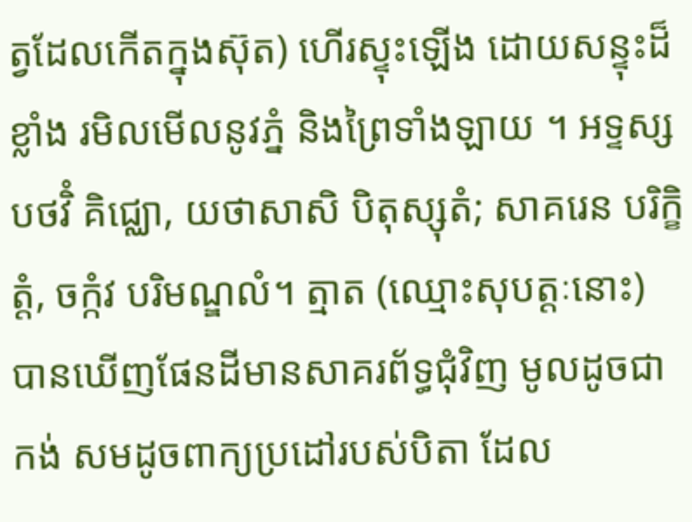ត្វដែលកើតក្នុងស៊ុត) ហើរស្ទុះឡើង ដោយសន្ទុះដ៏ខ្លាំង រមិលមើលនូវភ្នំ និងព្រៃទាំងឡាយ ។ អទ្ទស្ស បថវិំ គិជ្ឈោ, យថាសាសិ បិតុស្សុតំ; សាគរេន បរិក្ខិត្តំ, ចក្កំវ បរិមណ្ឌលំ។ ត្មាត (ឈ្មោះសុបត្តៈនោះ) បានឃើញផែនដីមានសាគរព័ទ្ធជុំវិញ មូលដូចជាកង់ សមដូចពាក្យប្រដៅរបស់បិតា ដែល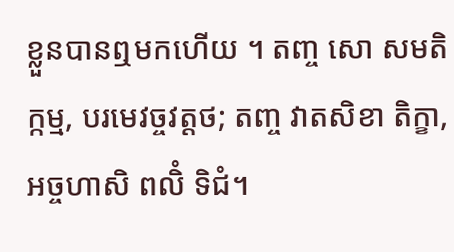ខ្លួនបានឮមកហើយ ។ តញ្ច សោ សមតិក្កម្ម, បរមេវច្ចវត្តថ; តញ្ច វាតសិខា តិក្ខា, អច្ចហាសិ ពលិំ ទិជំ។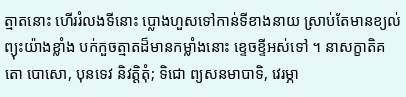ត្មាតនោះ ហើររំលងទីនោះ ប្លោងហួសទៅកាន់ទីខាងនាយ ស្រាប់តែមានខ្យល់ព្យុះយ៉ាងខ្លាំង បក់កួចត្មាតដ៏មានកម្លាំងនោះ ខ្ទេចខ្ទីអស់ទៅ ។ នាសក្ខាតិគតោ បោសោ, បុនទេវ និវត្តិតុំ; ទិជោ ព្យសនមាបាទិ, វេរម្ភា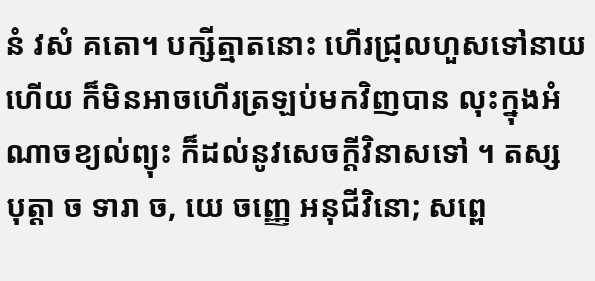នំ វសំ គតោ។ បក្សីត្មាតនោះ ហើរជ្រុលហួសទៅនាយហើយ ក៏មិនអាចហើរត្រឡប់មកវិញបាន លុះក្នុងអំណាចខ្យល់ព្យុះ ក៏ដល់នូវសេចក្តីវិនាសទៅ ។ តស្ស បុត្តា ច ទារា ច, យេ ចញ្ញេ អនុជីវិនោ; សព្ពេ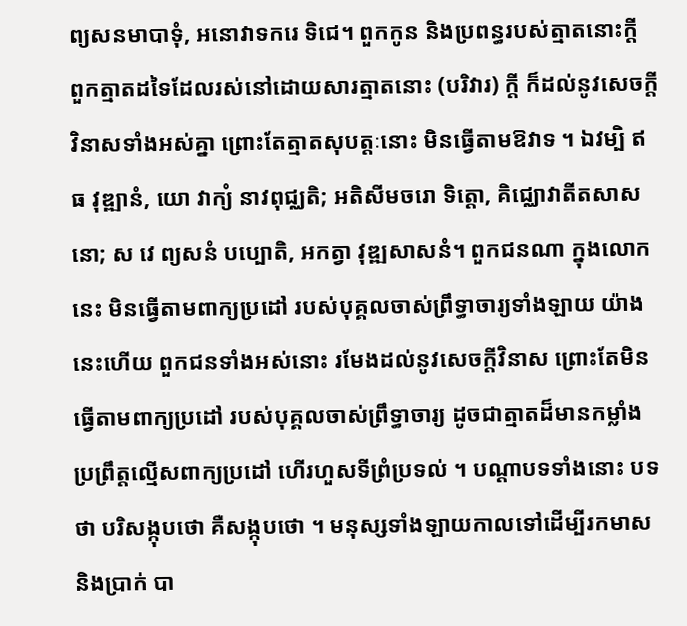ព្យសនមាបាទុំ, អនោវាទករេ ទិជេ។ ពួកកូន និងប្រពន្ធរបស់ត្មាតនោះក្តី ពួកត្មាតដទៃដែលរស់នៅដោយសារត្មាតនោះ (បរិវារ) ក្តី ក៏ដល់នូវសេចក្តីវិនាសទាំងអស់គ្នា ព្រោះតែត្មាតសុបត្តៈនោះ មិនធ្វើតាមឱវាទ ។ ឯវម្បិ ឥធ វុឌ្ឍានំ, យោ វាក្យំ នាវពុជ្ឈតិ; អតិសីមចរោ ទិត្តោ, គិជ្ឈោវាតីតសាសនោ; ស វេ ព្យសនំ បប្បោតិ, អកត្វា វុឌ្ឍសាសនំ។ ពួកជនណា ក្នុងលោកនេះ មិនធ្វើតាមពាក្យប្រដៅ របស់បុគ្គលចាស់ព្រឹទ្ធាចារ្យទាំងឡាយ យ៉ាងនេះហើយ ពួកជនទាំងអស់នោះ រមែងដល់នូវសេចក្តីវិនាស ព្រោះតែមិនធ្វើតាមពាក្យប្រដៅ របស់បុគ្គលចាស់ព្រឹទ្ធាចារ្យ ដូចជាត្មាតដ៏មានកម្លាំង ប្រព្រឹត្តល្មើសពាក្យប្រដៅ ហើរហួសទីព្រំប្រទល់ ។ បណ្ដាបទទាំងនោះ បទថា បរិសង្កុបថោ គឺសង្កុបថោ ។ មនុស្សទាំងឡាយកាលទៅដើម្បីរកមាសនិងប្រាក់ បា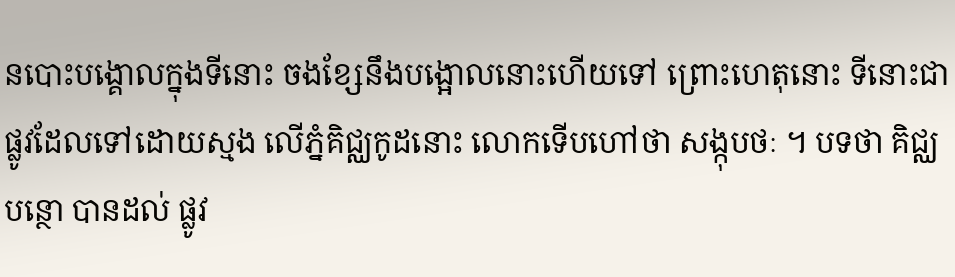នបោះបង្គោលក្នុងទីនោះ ចងខ្សែនឹងបង្អោលនោះហើយទៅ ព្រោះហេតុនោះ ទីនោះជាផ្លូវដែលទៅដោយស្មង លើភ្នំគិជ្ឈកូដនោះ លោកទើបហៅថា សង្កុបថៈ ។ បទថា គិជ្ឈបន្ថោ បានដល់ ផ្លូវ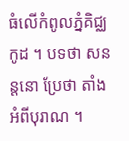ធំលើកំពូលភ្នំគិជ្ឈកូដ ។ បទថា សនន្តនោ ប្រែថា តាំងអំពីបុរាណ ។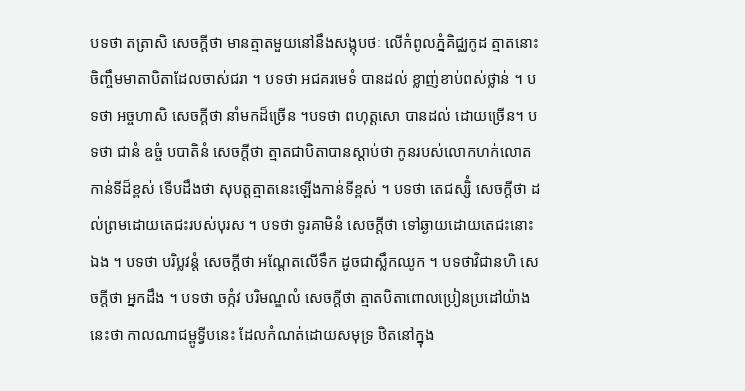បទថា តត្រាសិ សេចក្ដីថា មានត្មាតមួយនៅនឹងសង្កុបថៈ លើកំពូលភ្នំគិជ្ឈកូដ ត្មាតនោះចិញ្ចឹមមាតាបិតាដែលចាស់ជរា ។ បទថា អជគរមេទំ បានដល់ ខ្លាញ់ខាប់ពស់ថ្លាន់ ។ បទថា អច្ចហាសិ សេចក្ដីថា នាំមកដ៏ច្រើន ។បទថា ពហុត្តសោ បានដល់ ដោយច្រើន។ បទថា ជានំ ឧច្ចំ បបាតិនំ សេចក្ដីថា ត្មាតជាបិតាបានស្ដាប់ថា កូនរបស់លោកហក់លោតកាន់ទីដ៏ខ្ពស់ ទើបដឹងថា សុបត្តត្មាតនេះឡើងកាន់ទីខ្ពស់ ។ បទថា តេជស្សិំ សេចក្ដីថា ដល់ព្រមដោយតេជះរបស់បុរស ។ បទថា ទូរគាមិនំ សេចក្ដីថា ទៅឆ្ងាយដោយតេជះនោះឯង ។ បទថា បរិប្លវន្តំ សេចក្ដីថា អណែ្តតលើទឹក ដូចជាស្លឹកឈូក ។ បទថាវិជានហិ សេចក្ដីថា អ្នកដឹង ។ បទថា ចក្កំវ បរិមណ្ឌលំ សេចក្ដីថា ត្មាតបិតាពោលប្រៀនប្រដៅយ៉ាងនេះថា កាលណាជម្ពូទ្វីបនេះ ដែលកំណត់ដោយសមុទ្រ ឋិតនៅក្នុង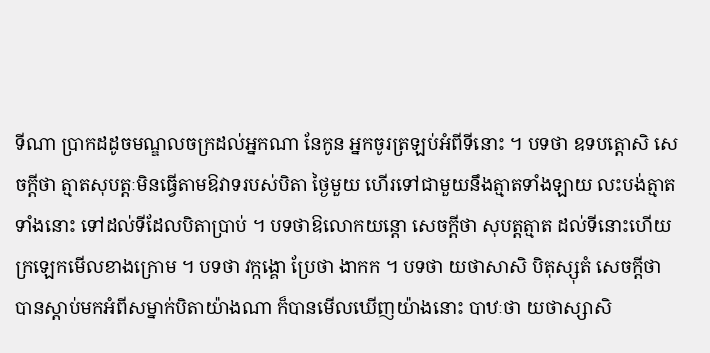ទីណា ប្រាកដដូចមណ្ឌលចក្រដល់អ្នកណា នែកូន អ្នកចូរត្រឡប់អំពីទីនោះ ។ បទថា ឧទបត្តោសិ សេចក្ដីថា ត្មាតសុបត្តៈមិនធ្វើតាមឱវាទរបស់បិតា ថ្ងៃមួយ ហើរទៅជាមួយនឹងត្មាតទាំងឡាយ លះបង់ត្មាតទាំងនោះ ទៅដល់ទីដែលបិតាប្រាប់ ។ បទថាឱលោកយន្តោ សេចក្ដីថា សុបត្តត្មាត ដល់ទីនោះហើយ ក្រឡេកមើលខាងក្រោម ។ បទថា វក្កង្គោ ប្រែថា ងាកក ។ បទថា យថាសាសិ បិតុស្សុតំ សេចក្ដីថា បានស្ដាប់មកអំពីសម្នាក់បិតាយ៉ាងណា ក៏បានមើលឃើញយ៉ាងនោះ បាឋៈថា យថាស្សាសិ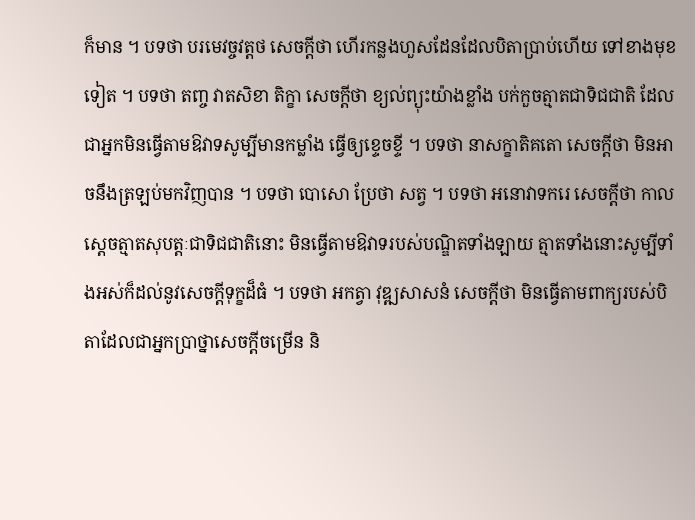ក៏មាន ។ បទថា បរមេវច្ចវត្តថ សេចក្ដីថា ហើរកន្លងហួសដែនដែលបិតាប្រាប់ហើយ ទៅខាងមុខទៀត ។ បទថា តញ្ច វាតសិខា តិក្ខា សេចក្ដីថា ខ្យល់ព្យុះយ៉ាងខ្លាំង បក់កួចត្មាតជាទិជជាតិ ដែលជាអ្នកមិនធ្វើតាមឱវាទសូម្បីមានកម្លាំង ធ្វើឲ្យខ្ទេចខ្ទី ។ បទថា នាសក្ខាតិគតោ សេចក្ដីថា មិនអាចនឹងត្រឡប់មកវិញបាន ។ បទថា បោសោ ប្រែថា សត្វ ។ បទថា អនោវាទករេ សេចក្ដីថា កាលស្ដេចត្មាតសុបត្តៈជាទិជជាតិនោះ មិនធ្វើតាមឱវាទរបស់បណ្ឌិតទាំងឡាយ ត្មាតទាំងនោះសូម្បីទាំងអស់ក៏ដល់នូវសេចក្ដីទុក្ខដ៏ធំ ។ បទថា អកត្វា វុឌ្ឍសាសនំ សេចក្ដីថា មិនធ្វើតាមពាក្យរបស់បិតាដែលជាអ្នកប្រាថ្នាសេចក្ដីចម្រើន និ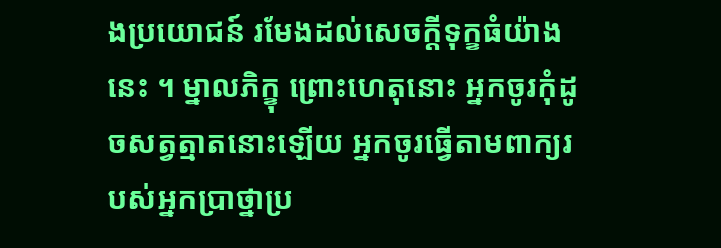ងប្រយោជន៍ រមែងដល់សេចក្ដីទុក្ខធំយ៉ាងនេះ ។ ម្នាលភិក្ខុ ព្រោះហេតុនោះ អ្នកចូរកុំដូចសត្វត្មាតនោះឡើយ អ្នកចូរធ្វើតាមពាក្យរបស់អ្នកប្រាថ្នាប្រ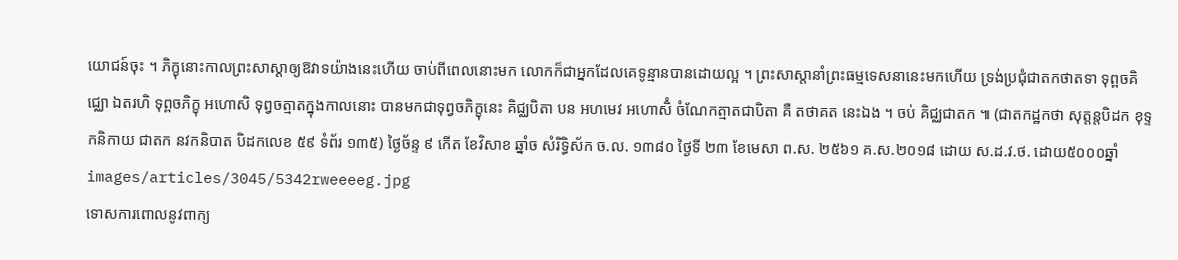យោជន៍ចុះ ។ ភិក្ខុនោះកាលព្រះសាស្ដាឲ្យឱវាទយ៉ាងនេះហើយ ចាប់ពីពេលនោះមក លោកក៏ជាអ្នកដែលគេទូន្មានបានដោយល្អ ។ ព្រះសាស្ដានាំព្រះធម្មទេសនានេះមកហើយ ទ្រង់ប្រជុំជាតកថាតទា ទុព្ពចគិជ្ឈោ ឯតរហិ ទុព្ពចភិក្ខុ អហោសិ ទុព្វចត្មាតក្នុងកាលនោះ បានមកជាទុព្វចភិក្ខុនេះ គិជ្ឈបិតា បន អហមេវ អហោសិំ ចំណែកត្មាតជាបិតា គឺ តថាគត នេះឯង ។ ចប់ គិជ្ឈជាតក ៕ (ជាតកដ្ឋកថា សុត្តន្តបិដក ខុទ្ទកនិកាយ ជាតក នវកនិបាត បិដកលេខ ៥៩ ទំព័រ ១៣៥) ថ្ងៃច័ន្ទ ៩ កើត ខែវិសាខ ឆ្នាំច សំរិទ្ធិស័ក ច.ល. ១៣៨០ ថ្ងៃទី ២៣ ខែមេសា ព.ស. ២៥៦១ គ.ស.២០១៨ ដោយ ស.ដ.វ.ថ. ដោយ៥០០០ឆ្នាំ
images/articles/3045/5342rweeeeg.jpg
ទោសការពោលនូវពាក្យ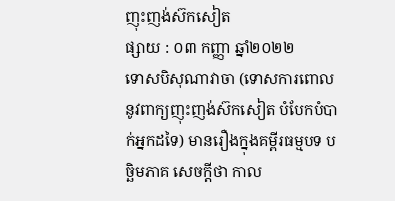ញុះញង់ស៊កសៀត
ផ្សាយ : ០៣ កញ្ញា ឆ្នាំ២០២២
ទោសបិសុណាវាចា (ទោសការពោលនូវពាក្យញុះញង់ស៊កសៀត បំបែកបំបាក់អ្នកដទៃ) មានរឿងក្នុងគម្ពីរធម្មបទ បច្ឆិមភាគ សេចក្ដីថា កាល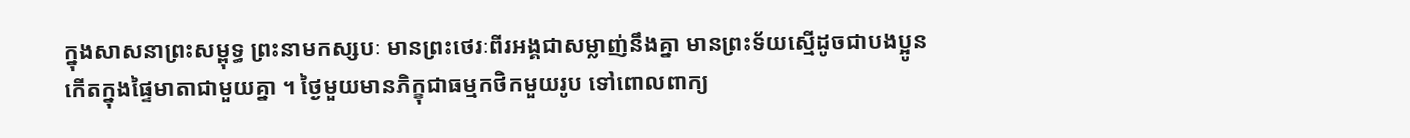ក្នុងសាសនាព្រះសម្ពុទ្ធ ព្រះនាមកស្សបៈ មានព្រះថេរៈពីរអង្គជាសម្លាញ់នឹងគ្នា មានព្រះទ័យស្មើដូចជាបងប្អូនកើតក្នុងផ្ទៃមាតាជាមួយគ្នា ។ ថ្ងៃមួយមានភិក្ខុជាធម្មកថិកមួយរូប ទៅពោលពាក្យ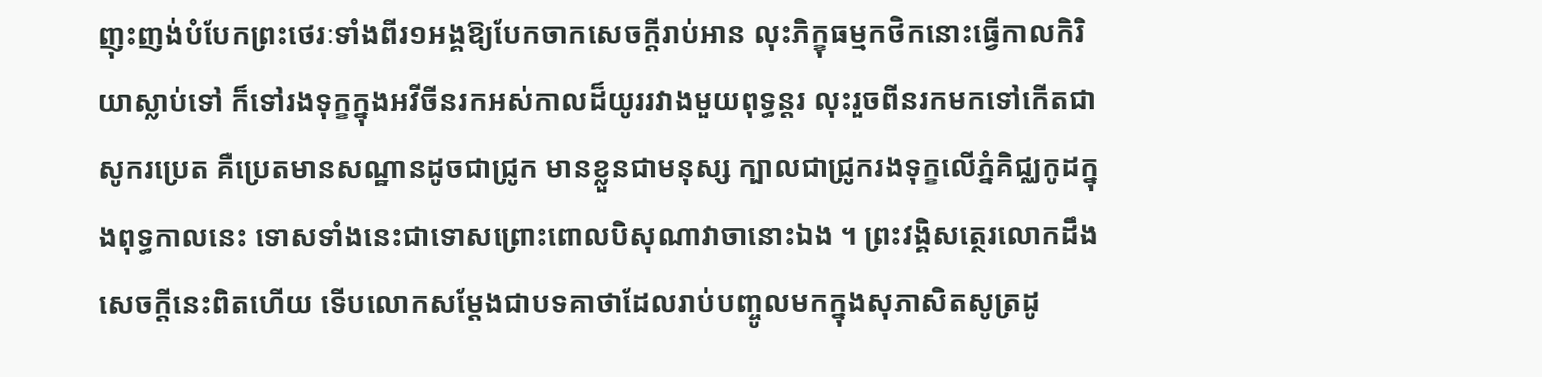ញុះញង់បំបែកព្រះថេរៈទាំងពីរ១អង្គឱ្យបែកចាកសេចក្ដីរាប់អាន លុះភិក្ខុធម្មកថិកនោះធ្វើកាលកិរិយាស្លាប់ទៅ ក៏ទៅរងទុក្ខក្នុងអវីចីនរកអស់កាលដ៏យូររវាងមួយពុទ្ធន្តរ លុះរួចពីនរកមកទៅកើតជាសូករប្រេត គឺប្រេតមានសណ្ឋានដូចជាជ្រូក មានខ្លួនជាមនុស្ស ក្បាលជាជ្រូករងទុក្ខលើភ្នំគិជ្ឈកូដក្នុងពុទ្ធកាលនេះ ទោសទាំងនេះជាទោសព្រោះពោលបិសុណាវាចានោះឯង ។ ព្រះវង្គិសត្ថេរលោកដឹងសេចក្ដីនេះពិតហើយ ទើបលោកសម្ដែងជាបទគាថាដែលរាប់បញ្ចូលមកក្នុងសុភាសិតសូត្រដូ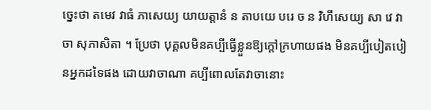ច្នេះថា តមេវ វាធំ ភាសេយ្យ យាយត្តានំ ន តាបយេ បរេ ច ន វិហឹសេយ្យ សា វេ វាចា សុភាសិតា ។ ប្រែថា បុគ្គលមិនគប្បីធ្វើខ្លួនឱ្យក្ដៅក្រហាយផង មិនគប្បីបៀតបៀនអ្នកដទៃផង ដោយវាចាណា គប្បីពោលតែវាចានោះ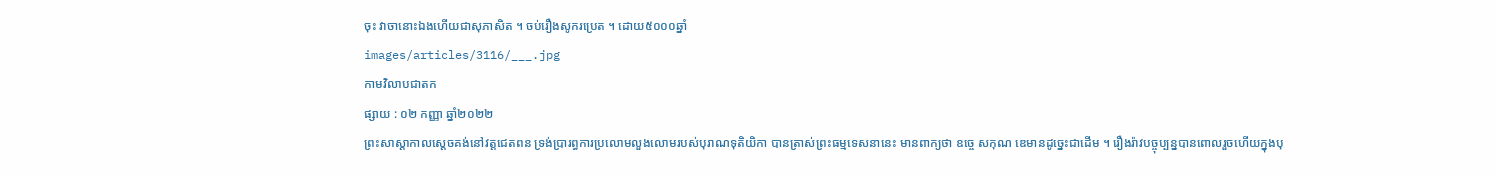ចុះ វាចានោះឯងហើយជាសុភាសិត ។ ចប់រឿងសូករប្រេត ។ ដោយ៥០០០ឆ្នាំ
images/articles/3116/___.jpg
កាមវិលាបជាតក
ផ្សាយ : ០២ កញ្ញា ឆ្នាំ២០២២
ព្រះសាស្ដាកាលស្ដេចគង់នៅវត្តជេតពន ទ្រង់ប្រារព្ធការប្រលោមលួងលោមរបស់បុរាណទុតិយិកា បានត្រាស់ព្រះធម្មទេសនានេះ មានពាក្យថា ឧច្ចេ សកុណ ឌេមានដូច្នេះជាដើម ។ រឿងរ៉ាវបច្ចុប្បន្នបានពោលរួចហើយក្នុងបុ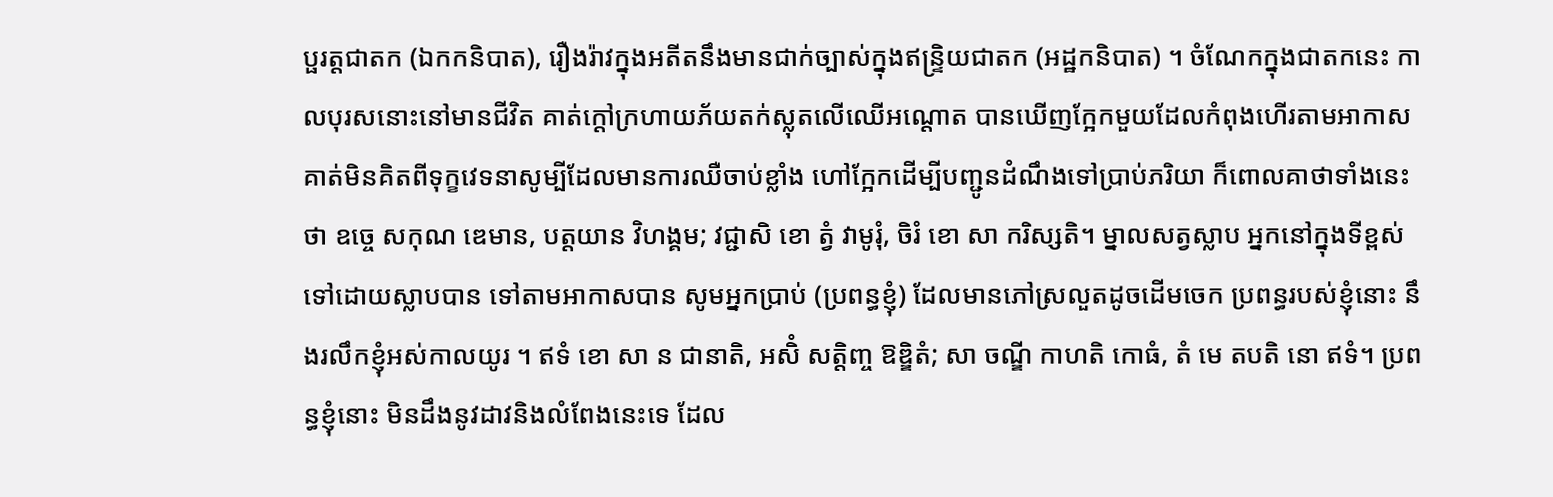ប្ផរត្តជាតក (ឯកកនិបាត), រឿងរ៉ាវក្នុងអតីតនឹងមានជាក់ច្បាស់ក្នុងឥន្ទ្រិយជាតក (អដ្ឋកនិបាត) ។ ចំណែកក្នុងជាតកនេះ កាលបុរសនោះនៅមានជីវិត គាត់ក្ដៅក្រហាយភ័យតក់ស្លុតលើឈើអណ្ដោត បានឃើញក្អែកមួយដែលកំពុងហើរតាមអាកាស គាត់មិនគិតពីទុក្ខវេទនាសូម្បីដែលមានការឈឺចាប់ខ្លាំង ហៅក្អែកដើម្បីបញ្ជូនដំណឹងទៅប្រាប់ភរិយា ក៏ពោលគាថាទាំងនេះថា ឧច្ចេ សកុណ ឌេមាន, បត្តយាន វិហង្គម; វជ្ជាសិ ខោ ត្វំ វាមូរុំ, ចិរំ ខោ សា ករិស្សតិ។ ម្នាលសត្វស្លាប អ្នកនៅក្នុងទីខ្ពស់ ទៅដោយស្លាបបាន ទៅតាមអាកាសបាន សូមអ្នកប្រាប់ (ប្រពន្ធខ្ញុំ) ដែលមានភៅស្រលួតដូចដើមចេក ប្រពន្ធរបស់ខ្ញុំនោះ នឹងរលឹកខ្ញុំអស់កាលយូរ ។ ឥទំ ខោ សា ន ជានាតិ, អសិំ សត្តិញ្ច ឱឌ្ឌិតំ; សា ចណ្ឌី កាហតិ កោធំ, តំ មេ តបតិ នោ ឥទំ។ ប្រពន្ធខ្ញុំនោះ មិនដឹងនូវដាវនិងលំពែងនេះទេ ដែល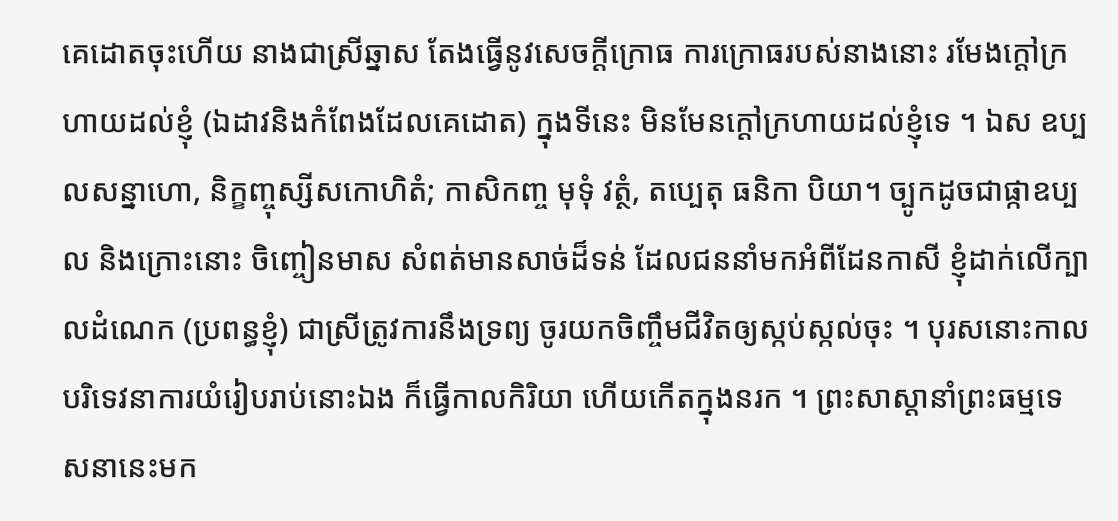គេដោតចុះហើយ នាងជាស្រីឆ្នាស តែងធ្វើនូវសេចក្ដីក្រោធ ការក្រោធរបស់នាងនោះ រមែងក្ដៅក្រហាយដល់ខ្ញុំ (ឯដាវនិងកំពែងដែលគេដោត) ក្នុងទីនេះ មិនមែនក្ដៅក្រហាយដល់ខ្ញុំទេ ។ ឯស ឧប្បលសន្នាហោ, និក្ខញ្ចុស្សីសកោហិតំ; កាសិកញ្ច មុទុំ វត្ថំ, តប្បេតុ ធនិកា បិយា។ ច្បូកដូចជាផ្កាឧប្បល និងក្រោះនោះ ចិញ្ចៀនមាស សំពត់មានសាច់ដ៏ទន់ ដែលជននាំមកអំពីដែនកាសី ខ្ញុំដាក់លើក្បាលដំណេក (ប្រពន្ធខ្ញុំ) ជាស្រីត្រូវការនឹងទ្រព្យ ចូរយកចិញ្ចឹមជីវិតឲ្យស្កប់ស្កល់ចុះ ។ បុរសនោះកាលបរិទេវនាការយំរៀបរាប់នោះឯង ក៏ធ្វើកាលកិរិយា ហើយកើតក្នុងនរក ។ ព្រះសាស្ដានាំព្រះធម្មទេសនានេះមក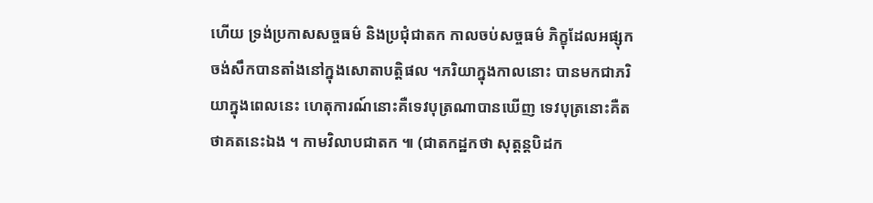ហើយ ទ្រង់ប្រកាសសច្ចធម៌ និងប្រជុំជាតក កាលចប់សច្ចធម៌ ភិក្ខុដែលអផ្សុកចង់សឹកបានតាំងនៅក្នុងសោតាបត្តិផល ។ភរិយាក្នុងកាលនោះ បានមកជាភរិយាក្នុងពេលនេះ ហេតុការណ៍នោះគឺទេវបុត្រណាបានឃើញ ទេវបុត្រនោះគឺតថាគតនេះឯង ។ កាមវិលាបជាតក ៕ (ជាតកដ្ឋកថា សុត្តន្តបិដក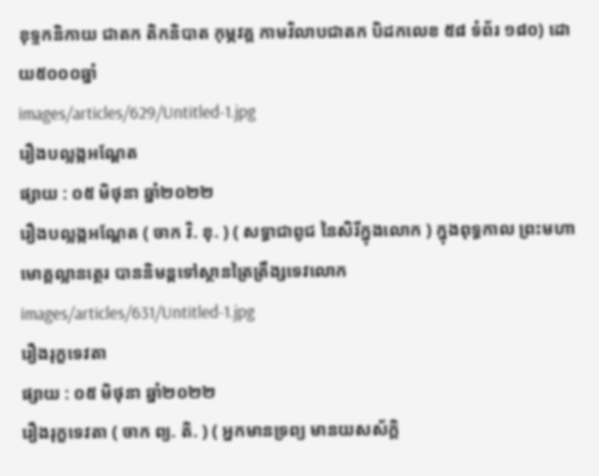ខុទ្ទកនិកាយ ជាតក តិកនិបាត កុម្ភវគ្គ កាមវិលាបជាតក បិដកលេខ ៥៨ ទំព័រ ១៨០) ដោយ៥០០០ឆ្នាំ
images/articles/629/Untitled-1.jpg
រឿងបល្លង្កអណ្តែត
ផ្សាយ : ០៥ មិថុនា ឆ្នាំ២០២២
រឿងបល្លង្កអណ្តែត ( ចាក វិ. ខុ. ) ( សទ្ធាជាពូជ នៃសិរីក្នុងលោក ) ក្នុងពុទ្ធកាល ព្រះមហាមោគ្គល្លានត្ថេរ បាននិមន្តទៅស្ថានត្រៃត្រឹង្សទេវលោក
images/articles/631/Untitled-1.jpg
រឿងរុក្ខទេវតា
ផ្សាយ : ០៥ មិថុនា ឆ្នាំ២០២២
រឿងរុក្ខទេវតា ( ចាក ព្យ. តិ. ) ( អ្នកមានទ្រព្យ មានយសស័ក្តិ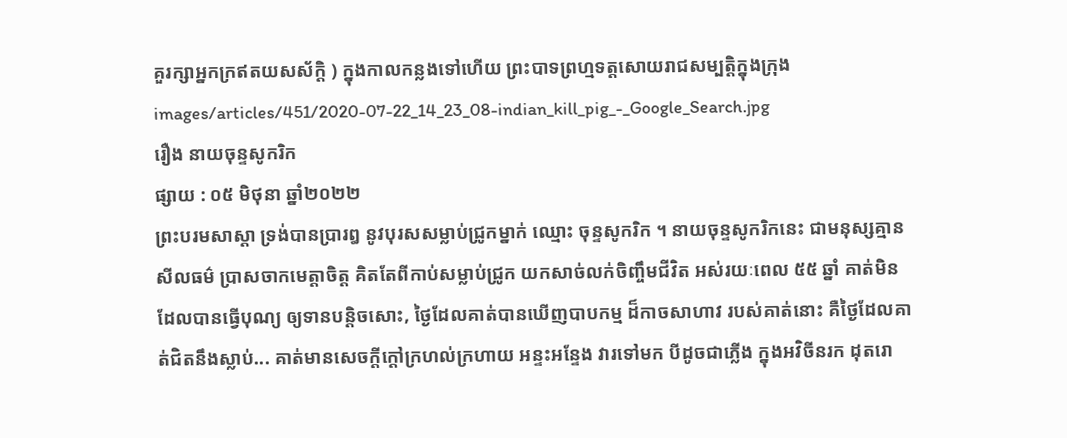គួរក្សាអ្នកក្រឥតយសស័ក្តិ ) ក្នុងកាលកន្លងទៅហើយ ព្រះបាទព្រហ្មទត្តសោយរាជសម្បត្តិក្នុងក្រុង
images/articles/451/2020-07-22_14_23_08-indian_kill_pig_-_Google_Search.jpg
រឿង នាយចុន្ទសូករិក
ផ្សាយ : ០៥ មិថុនា ឆ្នាំ២០២២
ព្រះបរមសាស្តា ទ្រង់បានប្រារឰ នូវបុរសសម្លាប់ជ្រូកម្នាក់ ឈ្មោះ ចុន្ទសូករិក ។ នាយចុន្ទសូករិកនេះ ជាមនុស្សគ្មានសីលធម៌ ប្រាសចាកមេត្តាចិត្ត គិតតែពីកាប់សម្លាប់ជ្រូក យកសាច់លក់ចិញ្ចឹមជីវិត ឣស់រយៈពេល ៥៥ ឆ្នាំ គាត់មិនដែលបានធ្វើបុណ្យ ឲ្យទានបន្តិចសោះ, ថ្ងៃដែលគាត់បានឃើញបាបកម្ម ដ៏កាចសាហាវ របស់គាត់នោះ គឺថ្ងៃដែលគាត់ជិតនឹងស្លាប់... គាត់មានសេចក្តីក្តៅក្រហល់ក្រហាយ ឣន្ទះឣន្ទែង វារទៅមក បីដូចជាភ្លើង ក្នុងឣវិចីនរក ដុតរោ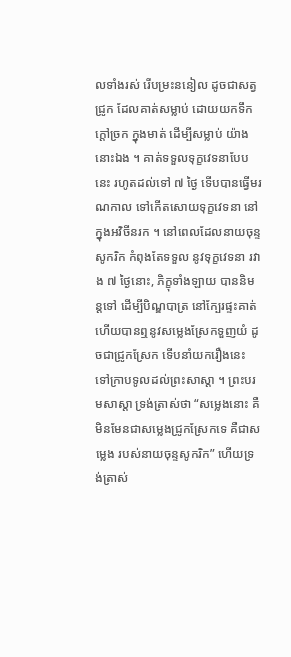លទាំងរស់ រើបម្រះននៀល ដូចជាសត្វជ្រូក ដែលគាត់សម្លាប់ ដោយយកទឹកក្តៅច្រក ក្នុងមាត់ ដើម្បីសម្លាប់ យ៉ាងនោះឯង ។ គាត់ទទួលទុក្ខវេទនាបែបនេះ រហូតដល់ទៅ ៧ ថ្ងៃ ទើបបានធ្វើមរណកាល ទៅកើតសោយទុក្ខវេទនា នៅក្នុងឣវិចីនរក ។ នៅពេលដែលនាយចុន្ទសូករិក កំពុងតែទទួល នូវទុក្ខវេទនា រវាង ៧ ថ្ងៃនោះ, ភិក្ខុទាំងឡាយ បាននិមន្តទៅ ដើម្បីបិណ្ឌបាត្រ នៅក្បែរផ្ទះគាត់ ហើយបានឮនូវសម្លេងស្រែកទួញយំ ដូចជាជ្រូកស្រែក ទើបនាំយករឿងនេះ ទៅក្រាបទូលដល់ព្រះសាស្តា ។ ព្រះបរមសាស្តា ទ្រង់ត្រាស់ថា “សម្លេងនោះ គឺមិនមែនជាសម្លេងជ្រូកស្រែកទេ គឺជាសម្លេង របស់នាយចុន្ទសូករិក” ហើយទ្រង់ត្រាស់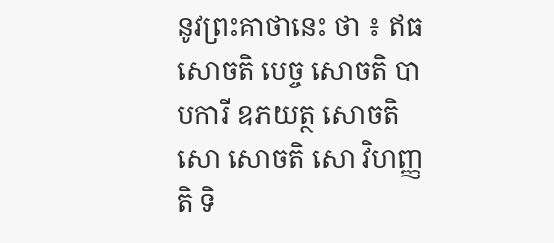នូវព្រះគាថានេះ ថា ៖ ឥធ សោចតិ បេច្ច សោចតិ បាបការី ឧភយត្ថ សោចតិ សោ សោចតិ សោ វិហញ្ញតិ ទិ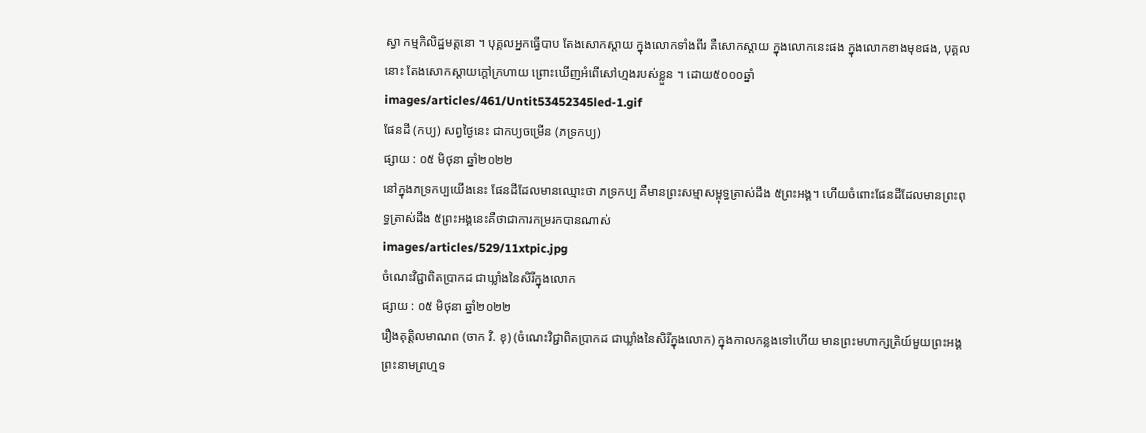ស្វា កម្មកិលិដ្ឋមត្តនោ ។ បុគ្គលឣ្នកធ្វើបាប តែងសោកស្តាយ ក្នុងលោកទាំងពីរ គឺសោកស្តាយ ក្នុងលោកនេះផង ក្នុងលោកខាងមុខផង, បុគ្គលនោះ តែងសោកស្តាយក្តៅក្រហាយ ព្រោះឃើញឣំពើសៅហ្មងរបស់ខ្លួន ។ ដោយ៥០០០ឆ្នាំ
images/articles/461/Untit53452345led-1.gif
ផែនដី (កប្យ) សព្វថ្ងៃនេះ ជាកប្យចម្រើន (ភទ្រកប្យ)
ផ្សាយ : ០៥ មិថុនា ឆ្នាំ២០២២
នៅក្នុងភទ្រកប្បយើងនេះ ផែនដីដែលមានឈ្មោះថា ភទ្រកប្ប គឺមានព្រះសម្មាសម្ពុទ្ធត្រាស់ដឹង ៥ព្រះអង្គ។ ហើយចំពោះផែនដីដែលមានព្រះពុទ្ធត្រាស់ដឹង ៥ព្រះអង្គនេះគឺថាជាការកម្ររកបានណាស់
images/articles/529/11xtpic.jpg
ចំណេះវិជ្ជាពិតប្រាកដ ជាឃ្លាំងនៃសិរីក្នុងលោក
ផ្សាយ : ០៥ មិថុនា ឆ្នាំ២០២២
រឿងគុត្តិលមាណព (ចាក វិ. ខុ) (ចំណេះវិជ្ជាពិតប្រាកដ ជាឃ្លាំងនៃសិរីក្នុងលោក) ក្នុងកាលកន្លងទៅហើយ មានព្រះមហាក្សត្រិយ៍មួយព្រះអង្គ ព្រះនាមព្រហ្មទ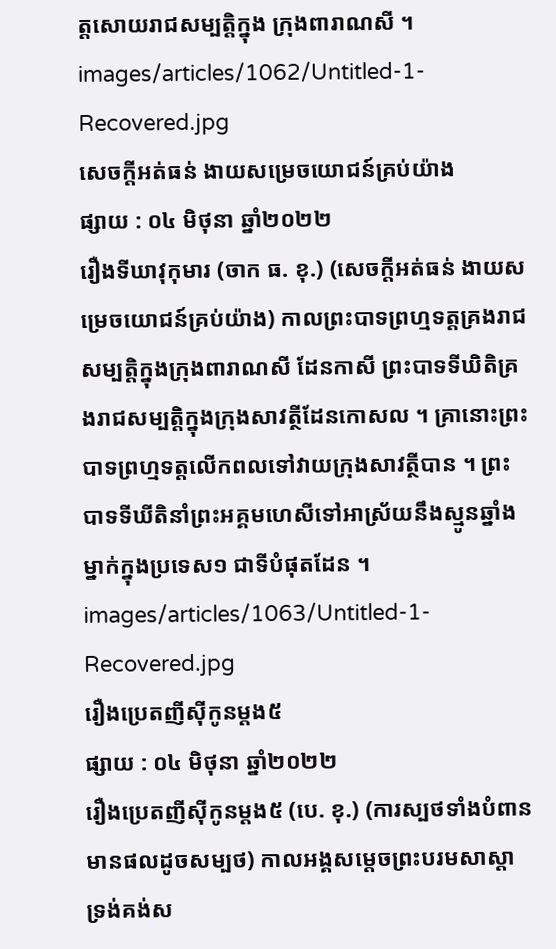ត្តសោយរាជសម្បត្តិក្នុង ក្រុងពារាណសី ។
images/articles/1062/Untitled-1-Recovered.jpg
សេចក្តីអត់ធន់ ងាយសម្រេចយោជន៍គ្រប់យ៉ាង
ផ្សាយ : ០៤ មិថុនា ឆ្នាំ២០២២
រឿងទីឃាវុកុមារ (ចាក ធ. ខុ.) (សេចក្តីអត់ធន់ ងាយសម្រេចយោជន៍គ្រប់យ៉ាង) កាលព្រះបាទព្រហ្មទត្តគ្រងរាជសម្បត្តិក្នុងក្រុងពារាណសី ដែនកាសី ព្រះបាទទីឃិតិគ្រងរាជសម្បត្តិក្នុងក្រុងសាវត្ថីដែនកោសល ។ គ្រានោះព្រះបាទព្រហ្មទត្តលើកពលទៅវាយក្រុងសាវត្ថីបាន ។ ព្រះបាទទីឃីតិនាំព្រះអគ្គមហេសីទៅអាស្រ័យនឹងស្មូនឆ្នាំងម្នាក់ក្នុងប្រទេស១ ជាទីបំផុតដែន ។
images/articles/1063/Untitled-1-Recovered.jpg
រឿងប្រេតញីស៊ីកូនម្តង៥
ផ្សាយ : ០៤ មិថុនា ឆ្នាំ២០២២
រឿងប្រេតញីស៊ីកូនម្តង៥ (បេ. ខុ.) (ការស្បថទាំងបំពាន មានផលដូចសម្បថ) កាលអង្គសម្តេចព្រះបរមសាស្តា ទ្រង់គង់ស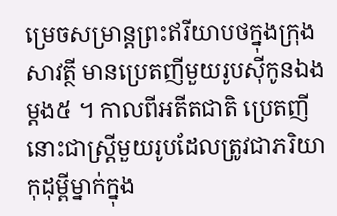ម្រេចសម្រាន្តព្រះឥរីយាបថក្នុងក្រុងសាវត្ថី មានប្រេតញីមួយរូបស៊ីកូនឯងម្តង៥ ។ កាលពីអតីតជាតិ ប្រេតញីនោះជាស្រ្តីមួយរូបដែលត្រូវជាភរិយាកុដុម្ពីម្នាក់ក្នុង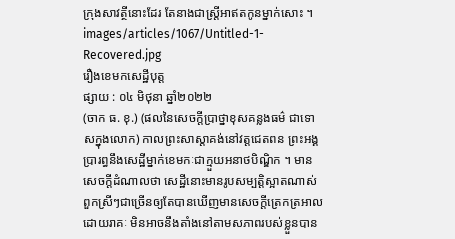ក្រុងសាវត្ថីនោះដែរ តែនាងជាស្រ្តីអាឥតកូនម្នាក់សោះ ។
images/articles/1067/Untitled-1-Recovered.jpg
រឿងខេមកសេដ្ឋីបុត្ត
ផ្សាយ : ០៤ មិថុនា ឆ្នាំ២០២២
(ចាក ធ. ខុ.) (ផលនៃសេចក្តីប្រាថ្នាខុសគន្លងធម៌ ជាទោសក្នុងលោក) កាលព្រះសាស្តាគង់នៅវត្តជេតពន ព្រះអង្គប្រារព្ធនឹងសេដ្ឋីម្នាក់ខេមកៈជាក្មួយអនាថបិណ្ឌិក ។ មានសេចក្តីដំណាលថា សេដ្ឋីនោះមានរូបសម្បត្តិស្អាតណាស់ ពួកស្រីៗជាច្រើនឲ្យតែបានឃើញមានសេចក្តីត្រេកត្រអាលដោយរាគៈ មិនអាចនឹងតាំងនៅតាមសភាពរបស់ខ្លួនបាន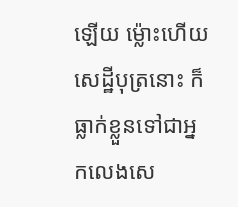ឡើយ ម្ល៉ោះហើយសេដ្ឋីបុត្រនោះ ក៏ធ្លាក់ខ្លួនទៅជាអ្នកលេងសេ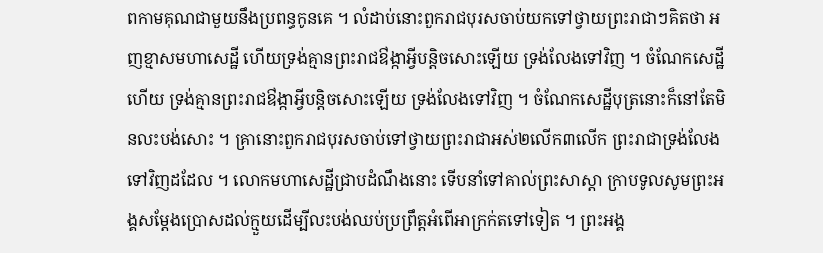ពកាមគុណជាមួយនឹងប្រពន្ធកូនគេ ។ លំដាប់នោះពួករាជបុរសចាប់យកទៅថ្វាយព្រះរាជាៗគិតថា អញខ្មាសមហាសេដ្ឋី ហើយទ្រង់គ្មានព្រះរាជឳង្កាអ្វីបន្តិចសោះឡើយ ទ្រង់លែងទៅវិញ ។ ចំណែកសេដ្ឋីហើយ ទ្រង់គ្មានព្រះរាជឳង្កាអ្វីបន្តិចសោះឡើយ ទ្រង់លែងទៅវិញ ។ ចំណែកសេដ្ឋីបុត្រនោះក៏នៅតែមិនលះបង់សោះ ។ គ្រានោះពួករាជបុរសចាប់ទៅថ្វាយព្រះរាជាអស់២លើក៣លើក ព្រះរាជាទ្រង់លែងទៅវិញដដែល ។ លោកមហាសេដ្ឋីជ្រាបដំណឹងនោះ ទើបនាំទៅគាល់ព្រះសាស្តា ក្រាបទូលសូមព្រះអង្គសម្តែងប្រោសដល់ក្មួយដើម្បីលះបង់ឈប់ប្រព្រឹត្តអំពើអាក្រក់តទៅទៀត ។ ព្រះអង្គ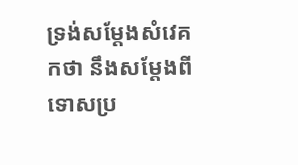ទ្រង់សម្តែងសំវេគកថា នឹងសម្តែងពីទោសប្រ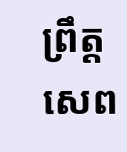ព្រឹត្តសេព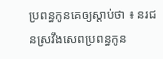ប្រពន្ធកូនគេឲ្យស្តាប់ថា ៖ នរជនស្រវឹងសេពប្រពន្ធកូន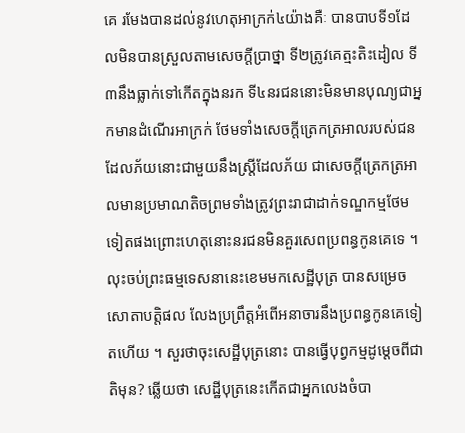គេ រមែងបានដល់នូវហេតុអាក្រក់៤យ៉ាងគឺៈ បានបាបទី១ដែលមិនបានស្រួលតាមសេចក្តីប្រាថ្នា ទី២ត្រូវគេត្មះតិះដៀល ទី៣នឹងធ្លាក់ទៅកើតក្នុងនរក ទី៤នរជននោះមិនមានបុណ្យជាអ្នកមានដំណើរអាក្រក់ ថែមទាំងសេចក្តីត្រេកត្រអាលរបស់ជនដែលភ័យនោះជាមួយនឹងស្រ្តីដែលភ័យ ជាសេចក្តីត្រេកត្រអាលមានប្រមាណតិចព្រមទាំងត្រូវព្រះរាជាដាក់ទណ្ឌកម្មថែមទៀតផងព្រោះហេតុនោះនរជនមិនគួរសេពប្រពន្ធកូនគេទេ ។ លុះចប់ព្រះធម្មទេសនានេះខេមមកសេដ្ឋីបុត្រ បានសម្រេចសោតាបត្តិផល លែងប្រព្រឹត្តអំពើអនាចារនឹងប្រពន្ធកូនគេទៀតហើយ ។ សួរថាចុះសេដ្ឋីបុត្រនោះ បានធ្វើបុព្វកម្មដូម្តេចពីជាតិមុន? ឆ្លើយថា សេដ្ឋីបុត្រនេះកើតជាអ្នកលេងចំបា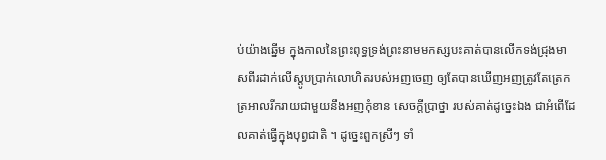ប់យ៉ាងឆ្នើម ក្នុងកាលនៃព្រះពុទ្ធទ្រង់ព្រះនាមមកស្សបះគាត់បានលើកទង់ជ្រុងមាសពីរដាក់លើស្តូបប្រាក់លោហិតរបស់អញចេញ ឲ្យតែបានឃើញអញត្រូវតែត្រេកត្រអាលរីករាយជាមួយនឹងអញកុំខាន សេចក្តីប្រាថ្នា របស់គាត់ដូច្នេះឯង ជាអំពើដែលគាត់ធ្វើក្នុងបុព្វជាតិ ។ ដូច្នេះពួកស្រីៗ ទាំ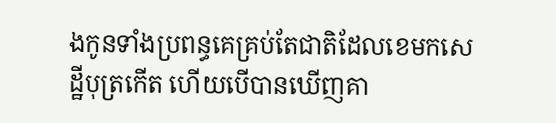ងកូនទាំងប្រពន្ធគេគ្រប់តែជាតិដែលខេមកសេដ្ឋីបុត្រកើត ហើយបើបានឃើញគា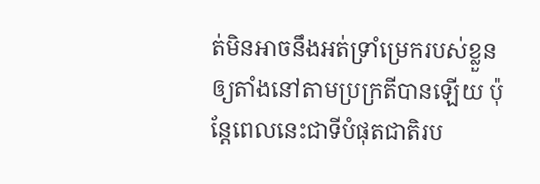ត់មិនអាចនឹងអត់ទ្រាំម្រេករបស់ខ្លួនឲ្យតាំងនៅតាមប្រក្រតីបានឡើយ ប៉ុន្តែពេលនេះជាទីបំផុតជាតិរប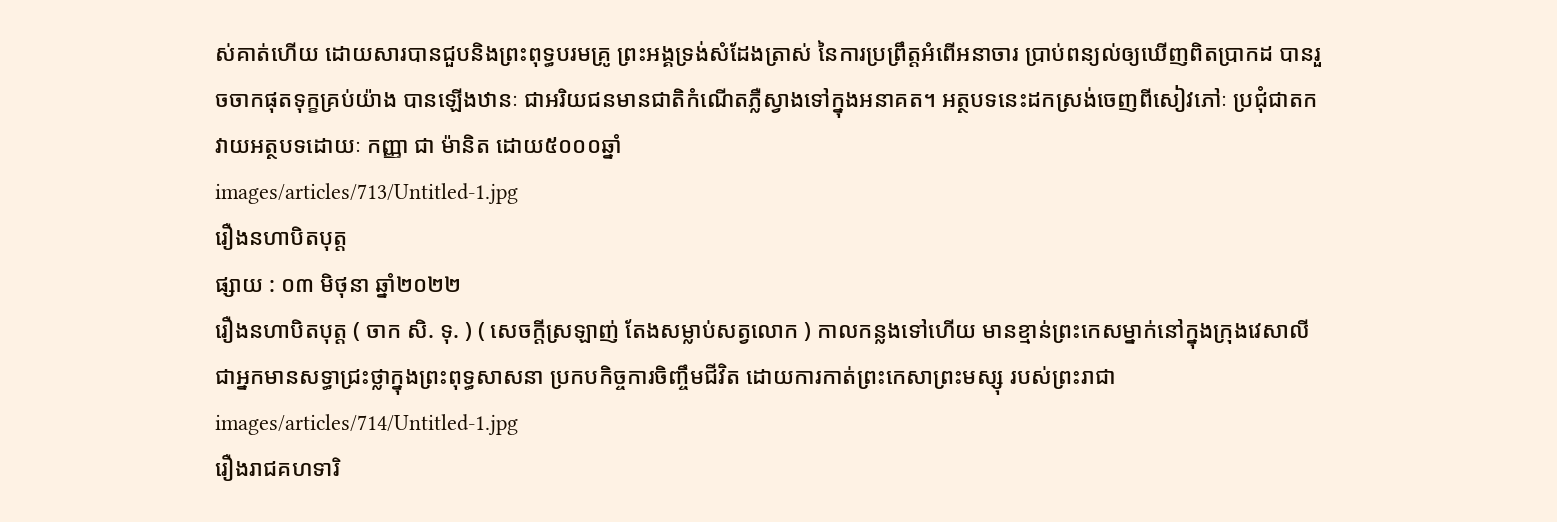ស់គាត់ហើយ ដោយសារបានជួបនិងព្រះពុទ្ធបរមគ្រូ ព្រះអង្គទ្រង់សំដែងត្រាស់ នៃការប្រព្រឹត្តអំពើអនាចារ ប្រាប់ពន្យល់ឲ្យឃើញពិតបា្រកដ បានរួចចាកផុតទុក្ខគ្រប់យ៉ាង បានឡើងឋានៈ ជាអរិយជនមានជាតិកំណើតភ្លឺស្វាងទៅក្នុងអនាគត។ អត្ថបទនេះដកស្រង់ចេញពីសៀវភៅៈ ប្រជុំជាតក វាយអត្ថបទដោយៈ កញ្ញា ជា ម៉ានិត ដោយ៥០០០ឆ្នាំ
images/articles/713/Untitled-1.jpg
រឿងនហាបិតបុត្ត
ផ្សាយ : ០៣ មិថុនា ឆ្នាំ២០២២
រឿងនហាបិតបុត្ត ( ចាក សិ. ទុ. ) ( សេចក្តីស្រឡាញ់ តែងសម្លាប់សត្វលោក ) កាលកន្លងទៅហើយ មានខ្មាន់ព្រះកេសម្នាក់នៅក្នុងក្រុងវេសាលី ជាអ្នកមានសទ្ធាជ្រះថ្លាក្នុងព្រះពុទ្ធសាសនា ប្រកបកិច្ចការចិញ្ចឹមជីវិត ដោយការកាត់ព្រះកេសាព្រះមស្សុ របស់ព្រះរាជា
images/articles/714/Untitled-1.jpg
រឿងរាជគហទារិ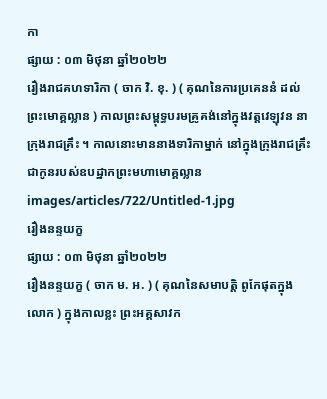កា
ផ្សាយ : ០៣ មិថុនា ឆ្នាំ២០២២
រឿងរាជគហទារិកា ( ចាក វិ. ខុ. ) ( គុណនៃការប្រគេននំ ដល់ព្រះមោគ្គល្លាន ) កាលព្រះសម្ពុទ្ធបរមគ្រូគង់នៅក្នុងវត្តវេឡុវន នាក្រុងរាជគ្រឹះ ។ កាលនោះមាននាងទារិកាម្នាក់ នៅក្នុងក្រុងរាជគ្រឹះជាកូនរបស់ឧបដ្ឋាកព្រះមហាមោគ្គល្លាន
images/articles/722/Untitled-1.jpg
រឿងនន្ទយក្ខ
ផ្សាយ : ០៣ មិថុនា ឆ្នាំ២០២២
រឿងនន្ទយក្ខ ( ចាក ម. អ. ) ( គុណនៃសមាបត្តិ ពូកែផុតក្នុងលោក ) ក្នុងកាលខ្លះ ព្រះអគ្គសាវក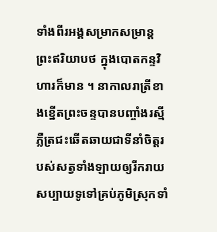ទាំងពីរអង្គសម្រាកសម្រាន្តព្រះឥរិយាបថ ក្នុងបោតកន្ទវិហារក៏មាន ។ នាកាលរាត្រីខាងខ្នើតព្រះចន្ទបានបញ្ចាំងរស្មីភ្លឺត្រជះឆើតឆាយជាទីនាំចិត្តរបស់សត្វទាំងឡាយឲ្យរីករាយ សប្បាយទូទៅគ្រប់ភូមិស្រុកទាំ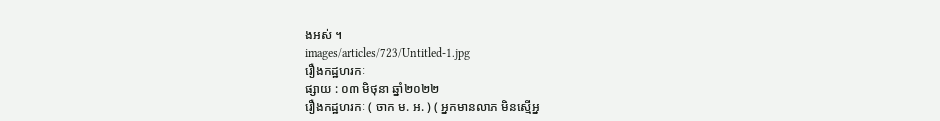ងអស់ ។
images/articles/723/Untitled-1.jpg
រឿងកដ្ឋហរកៈ
ផ្សាយ : ០៣ មិថុនា ឆ្នាំ២០២២
រឿងកដ្ឋហរកៈ ( ចាក ម. អ. ) ( អ្នកមានលាភ មិនស្មើអ្ន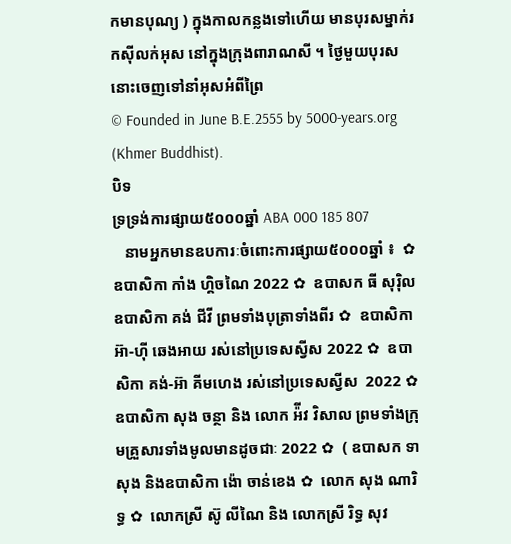កមានបុណ្យ ) ក្នុងកាលកន្លងទៅហើយ មានបុរសម្នាក់រកស៊ីលក់អុស នៅក្នុងក្រុងពារាណសី ។ ថៃ្ងមួយបុរសនោះចេញទៅនាំអុសអំពីព្រៃ
© Founded in June B.E.2555 by 5000-years.org (Khmer Buddhist).
បិទ
ទ្រទ្រង់ការផ្សាយ៥០០០ឆ្នាំ ABA 000 185 807
   នាមអ្នកមានឧបការៈចំពោះការផ្សាយ៥០០០ឆ្នាំ ៖  ✿  ឧបាសិកា កាំង ហ្គិចណៃ 2022 ✿  ឧបាសក ធី សុរ៉ិល ឧបាសិកា គង់ ជីវី ព្រមទាំងបុត្រាទាំងពីរ ✿  ឧបាសិកា អ៊ា-ហុី ឆេងអាយ រស់នៅប្រទេសស្វីស 2022 ✿  ឧបាសិកា គង់-អ៊ា គីមហេង រស់នៅប្រទេសស្វីស  2022 ✿  ឧបាសិកា សុង ចន្ថា និង លោក អ៉ីវ វិសាល ព្រមទាំងក្រុមគ្រួសារទាំងមូលមានដូចជាៈ 2022 ✿  ( ឧបាសក ទា សុង និងឧបាសិកា ង៉ោ ចាន់ខេង ✿  លោក សុង ណារិទ្ធ ✿  លោកស្រី ស៊ូ លីណៃ និង លោកស្រី រិទ្ធ សុវ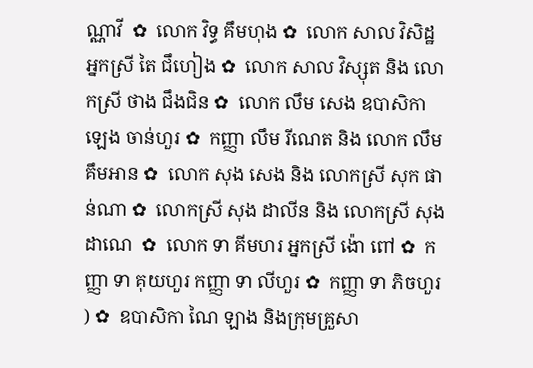ណ្ណាវី  ✿  លោក វិទ្ធ គឹមហុង ✿  លោក សាល វិសិដ្ឋ អ្នកស្រី តៃ ជឹហៀង ✿  លោក សាល វិស្សុត និង លោកស្រី ថាង ជឹងជិន ✿  លោក លឹម សេង ឧបាសិកា ឡេង ចាន់ហួរ ✿  កញ្ញា លឹម រីណេត និង លោក លឹម គឹមអាន ✿  លោក សុង សេង និង លោកស្រី សុក ផាន់ណា ✿  លោកស្រី សុង ដាលីន និង លោកស្រី សុង ដាណេ  ✿  លោក ទា គីមហរ អ្នកស្រី ង៉ោ ពៅ ✿  កញ្ញា ទា គុយហួរ កញ្ញា ទា លីហួរ ✿  កញ្ញា ទា ភិចហួរ ) ✿  ឧបាសិកា ណៃ ឡាង និងក្រុមគ្រួសា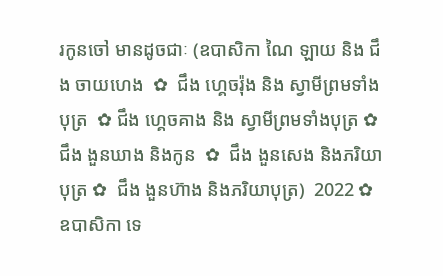រកូនចៅ មានដូចជាៈ (ឧបាសិកា ណៃ ឡាយ និង ជឹង ចាយហេង  ✿  ជឹង ហ្គេចរ៉ុង និង ស្វាមីព្រមទាំងបុត្រ  ✿ ជឹង ហ្គេចគាង និង ស្វាមីព្រមទាំងបុត្រ ✿   ជឹង ងួនឃាង និងកូន  ✿  ជឹង ងួនសេង និងភរិយាបុត្រ ✿  ជឹង ងួនហ៊ាង និងភរិយាបុត្រ)  2022 ✿  ឧបាសិកា ទេ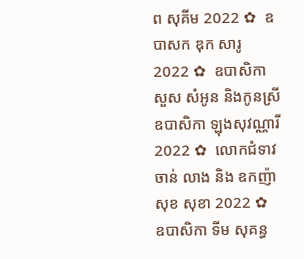ព សុគីម 2022 ✿  ឧបាសក ឌុក សារូ 2022 ✿  ឧបាសិកា សួស សំអូន និងកូនស្រី ឧបាសិកា ឡុងសុវណ្ណារី 2022 ✿  លោកជំទាវ ចាន់ លាង និង ឧកញ៉ា សុខ សុខា 2022 ✿  ឧបាសិកា ទីម សុគន្ធ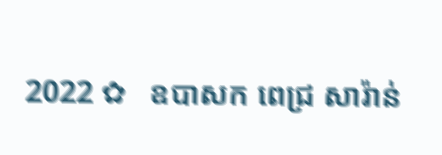2022 ✿   ឧបាសក ពេជ្រ សារ៉ាន់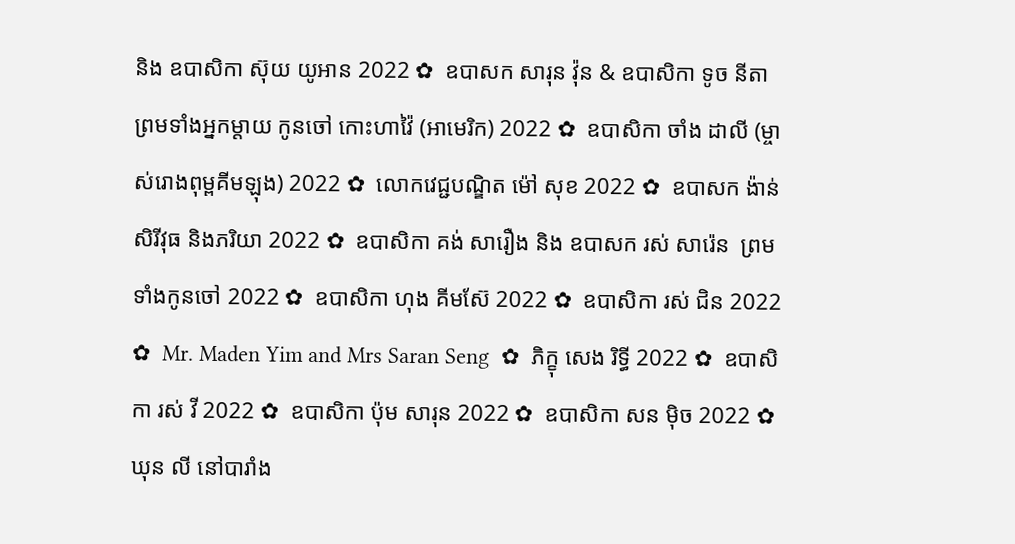និង ឧបាសិកា ស៊ុយ យូអាន 2022 ✿  ឧបាសក សារុន វ៉ុន & ឧបាសិកា ទូច នីតា ព្រមទាំងអ្នកម្តាយ កូនចៅ កោះហាវ៉ៃ (អាមេរិក) 2022 ✿  ឧបាសិកា ចាំង ដាលី (ម្ចាស់រោងពុម្ពគីមឡុង) 2022 ✿  លោកវេជ្ជបណ្ឌិត ម៉ៅ សុខ 2022 ✿  ឧបាសក ង៉ាន់ សិរីវុធ និងភរិយា 2022 ✿  ឧបាសិកា គង់ សារឿង និង ឧបាសក រស់ សារ៉េន  ព្រមទាំងកូនចៅ 2022 ✿  ឧបាសិកា ហុង គីមស៊ែ 2022 ✿  ឧបាសិកា រស់ ជិន 2022 ✿  Mr. Maden Yim and Mrs Saran Seng  ✿  ភិក្ខុ សេង រិទ្ធី 2022 ✿  ឧបាសិកា រស់ វី 2022 ✿  ឧបាសិកា ប៉ុម សារុន 2022 ✿  ឧបាសិកា សន ម៉ិច 2022 ✿  ឃុន លី នៅបារាំង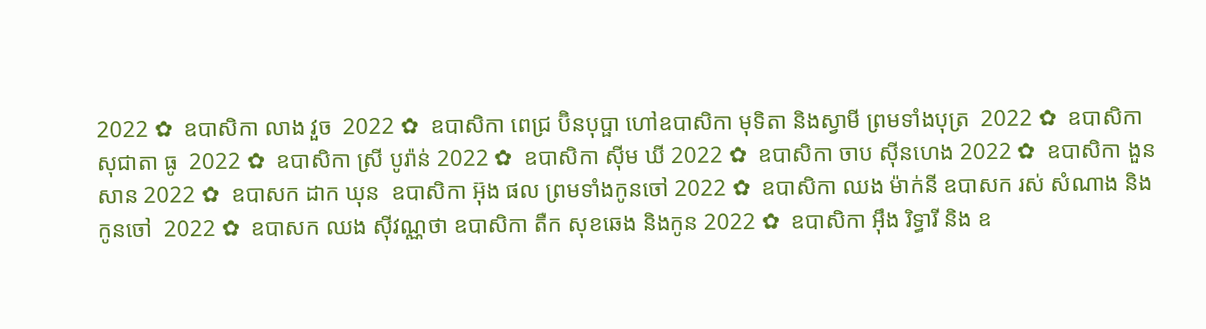2022 ✿  ឧបាសិកា លាង វួច  2022 ✿  ឧបាសិកា ពេជ្រ ប៊ិនបុប្ផា ហៅឧបាសិកា មុទិតា និងស្វាមី ព្រមទាំងបុត្រ  2022 ✿  ឧបាសិកា សុជាតា ធូ  2022 ✿  ឧបាសិកា ស្រី បូរ៉ាន់ 2022 ✿  ឧបាសិកា ស៊ីម ឃី 2022 ✿  ឧបាសិកា ចាប ស៊ីនហេង 2022 ✿  ឧបាសិកា ងួន សាន 2022 ✿  ឧបាសក ដាក ឃុន  ឧបាសិកា អ៊ុង ផល ព្រមទាំងកូនចៅ 2022 ✿  ឧបាសិកា ឈង ម៉ាក់នី ឧបាសក រស់ សំណាង និងកូនចៅ  2022 ✿  ឧបាសក ឈង សុីវណ្ណថា ឧបាសិកា តឺក សុខឆេង និងកូន 2022 ✿  ឧបាសិកា អុឹង រិទ្ធារី និង ឧ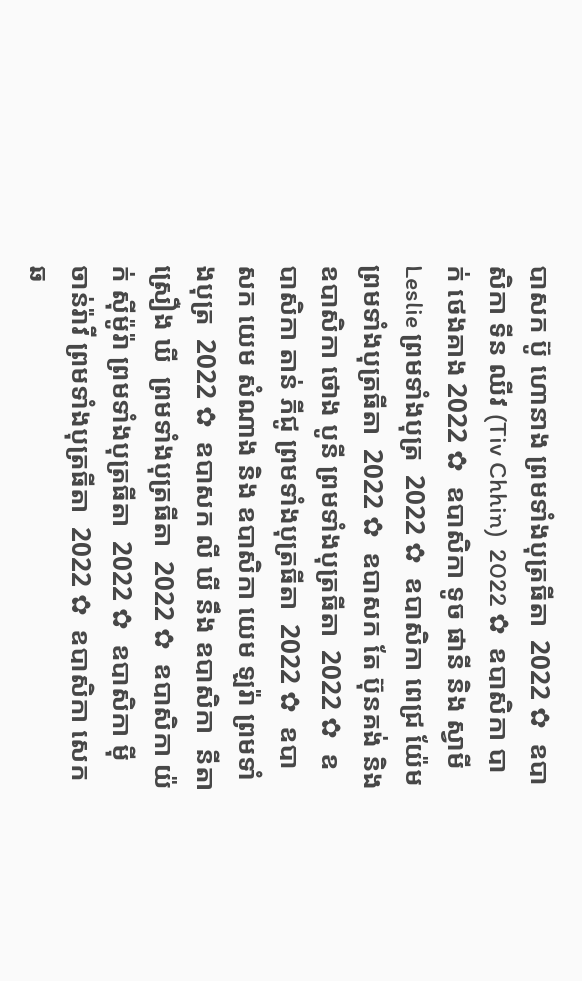បាសក ប៊ូ ហោនាង ព្រមទាំងបុត្រធីតា  2022 ✿  ឧបាសិកា ទីន ឈីវ (Tiv Chhin)  2022 ✿  ឧបាសិកា បាក់ ថេងគាង 2022 ✿  ឧបាសិកា ទូច ផានី និង ស្វាមី Leslie ព្រមទាំងបុត្រ  2022 ✿  ឧបាសិកា ពេជ្រ យ៉ែម ព្រមទាំងបុត្រធីតា  2022 ✿  ឧបាសក តែ ប៊ុនគង់ និង ឧបាសិកា ថោង បូនី ព្រមទាំងបុត្រធីតា  2022 ✿  ឧបាសិកា តាន់ ភីជូ ព្រមទាំងបុត្រធីតា  2022 ✿  ឧបាសក យេម សំណាង និង ឧបាសិកា យេម ឡរ៉ា ព្រមទាំងបុត្រ  2022 ✿  ឧបាសក លី ឃី នឹង ឧបាសិកា  នីតា ស្រឿង ឃី  ព្រមទាំងបុត្រធីតា  2022 ✿  ឧបាសិកា យ៉ក់ សុីម៉ូរ៉ា ព្រមទាំងបុត្រធីតា  2022 ✿  ឧបាសិកា មុី ចាន់រ៉ាវី ព្រមទាំងបុត្រធីតា  2022 ✿  ឧបាសិកា សេក ឆ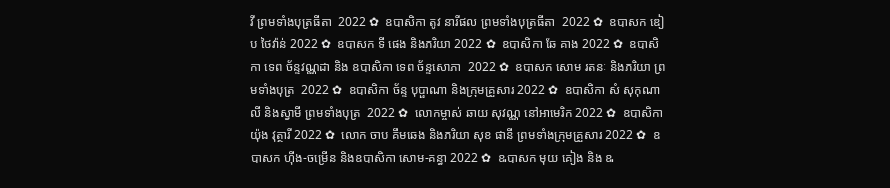វី ព្រមទាំងបុត្រធីតា  2022 ✿  ឧបាសិកា តូវ នារីផល ព្រមទាំងបុត្រធីតា  2022 ✿  ឧបាសក ឌៀប ថៃវ៉ាន់ 2022 ✿  ឧបាសក ទី ផេង និងភរិយា 2022 ✿  ឧបាសិកា ឆែ គាង 2022 ✿  ឧបាសិកា ទេព ច័ន្ទវណ្ណដា និង ឧបាសិកា ទេព ច័ន្ទសោភា  2022 ✿  ឧបាសក សោម រតនៈ និងភរិយា ព្រមទាំងបុត្រ  2022 ✿  ឧបាសិកា ច័ន្ទ បុប្ផាណា និងក្រុមគ្រួសារ 2022 ✿  ឧបាសិកា សំ សុកុណាលី និងស្វាមី ព្រមទាំងបុត្រ  2022 ✿  លោកម្ចាស់ ឆាយ សុវណ្ណ នៅអាមេរិក 2022 ✿  ឧបាសិកា យ៉ុង វុត្ថារី 2022 ✿  លោក ចាប គឹមឆេង និងភរិយា សុខ ផានី ព្រមទាំងក្រុមគ្រួសារ 2022 ✿  ឧបាសក ហ៊ីង-ចម្រើន និងឧបាសិកា សោម-គន្ធា 2022 ✿  ឩបាសក មុយ គៀង និង ឩ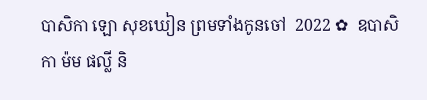បាសិកា ឡោ សុខឃៀន ព្រមទាំងកូនចៅ  2022 ✿  ឧបាសិកា ម៉ម ផល្លី និ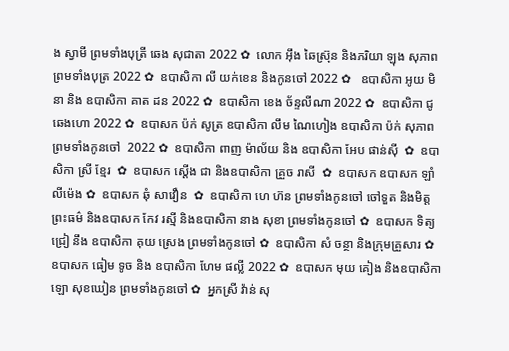ង ស្វាមី ព្រមទាំងបុត្រី ឆេង សុជាតា 2022 ✿  លោក អ៊ឹង ឆៃស្រ៊ុន និងភរិយា ឡុង សុភាព ព្រមទាំងបុត្រ 2022 ✿  ឧបាសិកា លី យក់ខេន និងកូនចៅ 2022 ✿   ឧបាសិកា អូយ មិនា និង ឧបាសិកា គាត ដន 2022 ✿  ឧបាសិកា ខេង ច័ន្ទលីណា 2022 ✿  ឧបាសិកា ជូ ឆេងហោ 2022 ✿  ឧបាសក ប៉ក់ សូត្រ ឧបាសិកា លឹម ណៃហៀង ឧបាសិកា ប៉ក់ សុភាព ព្រមទាំងកូនចៅ  2022 ✿  ឧបាសិកា ពាញ ម៉ាល័យ និង ឧបាសិកា អែប ផាន់ស៊ី  ✿  ឧបាសិកា ស្រី ខ្មែរ  ✿  ឧបាសក ស្តើង ជា និងឧបាសិកា គ្រួច រាសី  ✿  ឧបាសក ឧបាសក ឡាំ លីម៉េង ✿  ឧបាសក ឆុំ សាវឿន  ✿  ឧបាសិកា ហេ ហ៊ន ព្រមទាំងកូនចៅ ចៅទួត និងមិត្តព្រះធម៌ និងឧបាសក កែវ រស្មី និងឧបាសិកា នាង សុខា ព្រមទាំងកូនចៅ ✿  ឧបាសក ទិត្យ ជ្រៀ នឹង ឧបាសិកា គុយ ស្រេង ព្រមទាំងកូនចៅ ✿  ឧបាសិកា សំ ចន្ថា និងក្រុមគ្រួសារ ✿  ឧបាសក ធៀម ទូច និង ឧបាសិកា ហែម ផល្លី 2022 ✿  ឧបាសក មុយ គៀង និងឧបាសិកា ឡោ សុខឃៀន ព្រមទាំងកូនចៅ ✿  អ្នកស្រី វ៉ាន់ សុ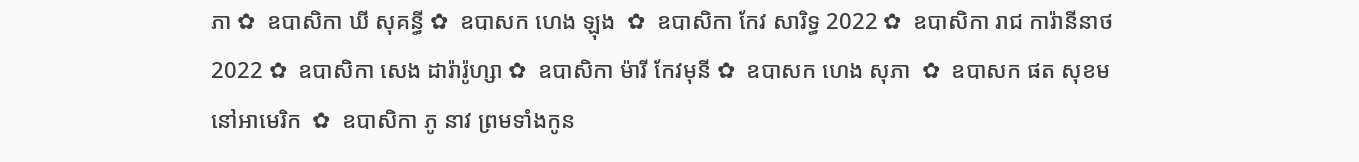ភា ✿  ឧបាសិកា ឃី សុគន្ធី ✿  ឧបាសក ហេង ឡុង  ✿  ឧបាសិកា កែវ សារិទ្ធ 2022 ✿  ឧបាសិកា រាជ ការ៉ានីនាថ 2022 ✿  ឧបាសិកា សេង ដារ៉ារ៉ូហ្សា ✿  ឧបាសិកា ម៉ារី កែវមុនី ✿  ឧបាសក ហេង សុភា  ✿  ឧបាសក ផត សុខម នៅអាមេរិក  ✿  ឧបាសិកា ភូ នាវ ព្រមទាំងកូន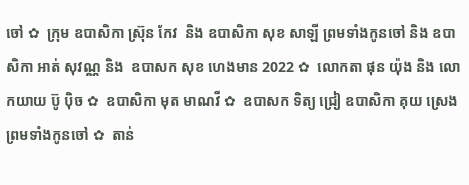ចៅ ✿  ក្រុម ឧបាសិកា ស្រ៊ុន កែវ  និង ឧបាសិកា សុខ សាឡី ព្រមទាំងកូនចៅ និង ឧបាសិកា អាត់ សុវណ្ណ និង  ឧបាសក សុខ ហេងមាន 2022 ✿  លោកតា ផុន យ៉ុង និង លោកយាយ ប៊ូ ប៉ិច ✿  ឧបាសិកា មុត មាណវី ✿  ឧបាសក ទិត្យ ជ្រៀ ឧបាសិកា គុយ ស្រេង ព្រមទាំងកូនចៅ ✿  តាន់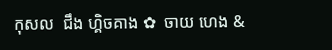កុសល  ជឹង ហ្គិចគាង ✿  ចាយ ហេង &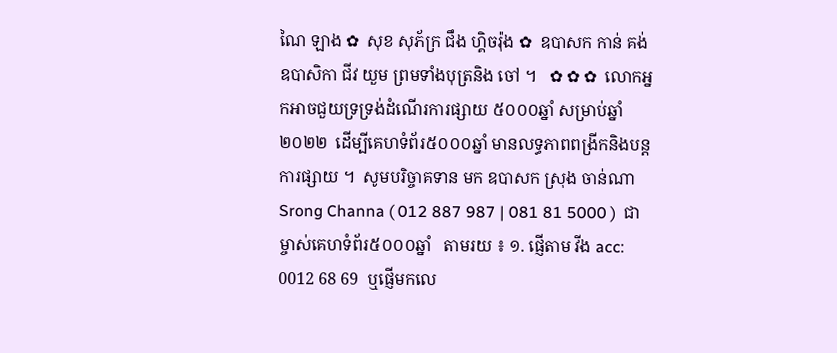ណៃ ឡាង ✿  សុខ សុភ័ក្រ ជឹង ហ្គិចរ៉ុង ✿  ឧបាសក កាន់ គង់ ឧបាសិកា ជីវ យួម ព្រមទាំងបុត្រនិង ចៅ ។   ✿ ✿ ✿  លោកអ្នកអាចជួយទ្រទ្រង់ដំណើរការផ្សាយ ៥០០០ឆ្នាំ សម្រាប់ឆ្នាំ២០២២  ដើម្បីគេហទំព័រ៥០០០ឆ្នាំ មានលទ្ធភាពពង្រីកនិងបន្តការផ្សាយ ។  សូមបរិច្ចាគទាន មក ឧបាសក ស្រុង ចាន់ណា Srong Channa ( 012 887 987 | 081 81 5000 )  ជាម្ចាស់គេហទំព័រ៥០០០ឆ្នាំ   តាមរយ ៖ ១. ផ្ញើតាម វីង acc: 0012 68 69  ឬផ្ញើមកលេ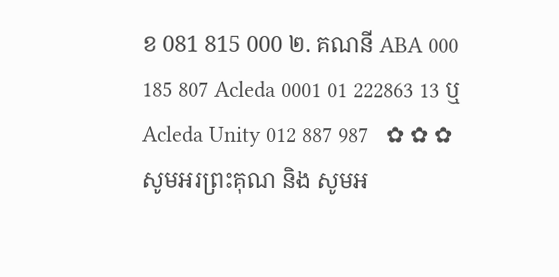ខ 081 815 000 ២. គណនី ABA 000 185 807 Acleda 0001 01 222863 13 ឬ Acleda Unity 012 887 987   ✿ ✿ ✿     សូមអរព្រះគុណ និង សូមអ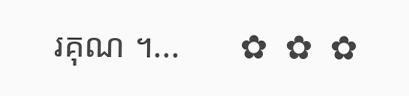រគុណ ។...       ✿  ✿  ✿